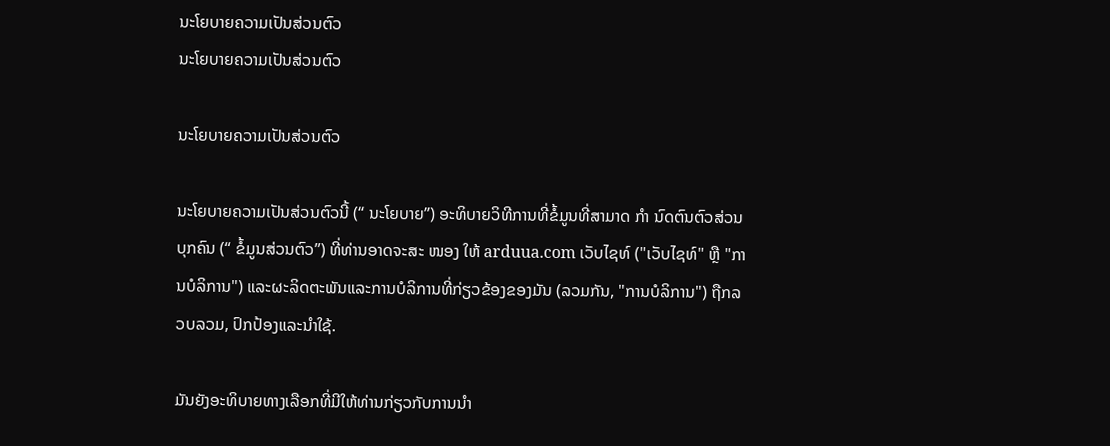ນະໂຍບາຍຄວາມເປັນສ່ວນຕົວ
ນະໂຍບາຍຄວາມເປັນສ່ວນຕົວ

ນະໂຍບາຍຄວາມເປັນສ່ວນຕົວ

ນະໂຍບາຍຄວາມເປັນສ່ວນຕົວນີ້ (“ ນະໂຍບາຍ”) ອະທິບາຍວິທີການທີ່ຂໍ້ມູນທີ່ສາມາດ ກຳ ນົດຕົນຕົວສ່ວນບຸກຄົນ (“ ຂໍ້ມູນສ່ວນຕົວ”) ທີ່ທ່ານອາດຈະສະ ໜອງ ໃຫ້ arduua.com ເວັບໄຊທ໌ ("ເວັບໄຊທ໌" ຫຼື "ການບໍລິການ") ແລະຜະລິດຕະພັນແລະການບໍລິການທີ່ກ່ຽວຂ້ອງຂອງມັນ (ລວມກັນ, "ການບໍລິການ") ຖືກລວບລວມ, ປົກປ້ອງແລະນໍາໃຊ້.

ມັນຍັງອະທິບາຍທາງເລືອກທີ່ມີໃຫ້ທ່ານກ່ຽວກັບການນໍາ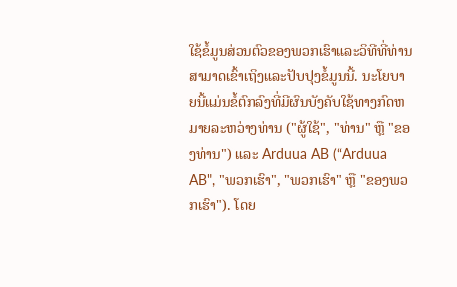ໃຊ້ຂໍ້ມູນສ່ວນຕົວຂອງພວກເຮົາແລະວິທີທີ່ທ່ານສາມາດເຂົ້າເຖິງແລະປັບປຸງຂໍ້ມູນນີ້. ນະໂຍບາຍນີ້ແມ່ນຂໍ້ຕົກລົງທີ່ມີຜົນບັງຄັບໃຊ້ທາງກົດຫມາຍລະຫວ່າງທ່ານ ("ຜູ້ໃຊ້", "ທ່ານ" ຫຼື "ຂອງທ່ານ") ແລະ Arduua AB (“Arduua AB", "ພວກເຮົາ", "ພວກເຮົາ" ຫຼື "ຂອງພວກເຮົາ"). ໂດຍ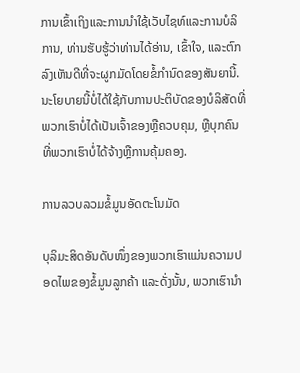ການເຂົ້າເຖິງແລະການນໍາໃຊ້ເວັບໄຊທ໌ແລະການບໍລິການ, ທ່ານຮັບຮູ້ວ່າທ່ານໄດ້ອ່ານ, ເຂົ້າໃຈ, ແລະຕົກລົງເຫັນດີທີ່ຈະຜູກມັດໂດຍຂໍ້ກໍານົດຂອງສັນຍານີ້. ນະໂຍບາຍນີ້ບໍ່ໄດ້ໃຊ້ກັບການປະຕິບັດຂອງບໍລິສັດທີ່ພວກເຮົາບໍ່ໄດ້ເປັນເຈົ້າຂອງຫຼືຄວບຄຸມ, ຫຼືບຸກຄົນທີ່ພວກເຮົາບໍ່ໄດ້ຈ້າງຫຼືການຄຸ້ມຄອງ.

ການລວບລວມຂໍ້ມູນອັດຕະໂນມັດ

ບຸລິມະສິດອັນດັບໜຶ່ງຂອງພວກເຮົາແມ່ນຄວາມປອດໄພຂອງຂໍ້ມູນລູກຄ້າ ແລະດັ່ງນັ້ນ, ພວກເຮົານຳ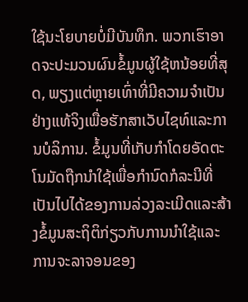ໃຊ້ນະໂຍບາຍບໍ່ມີບັນທຶກ. ພວກເຮົາອາດຈະປະມວນຜົນຂໍ້ມູນຜູ້ໃຊ້ຫນ້ອຍທີ່ສຸດ, ພຽງແຕ່ຫຼາຍເທົ່າທີ່ມີຄວາມຈໍາເປັນຢ່າງແທ້ຈິງເພື່ອຮັກສາເວັບໄຊທ໌ແລະການບໍລິການ. ຂໍ້ມູນທີ່ເກັບກໍາໂດຍອັດຕະໂນມັດຖືກນໍາໃຊ້ເພື່ອກໍານົດກໍລະນີທີ່ເປັນໄປໄດ້ຂອງການລ່ວງລະເມີດແລະສ້າງຂໍ້ມູນສະຖິຕິກ່ຽວກັບການນໍາໃຊ້ແລະການຈະລາຈອນຂອງ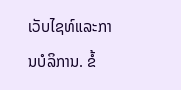ເວັບໄຊທ໌ແລະການບໍລິການ. ຂໍ້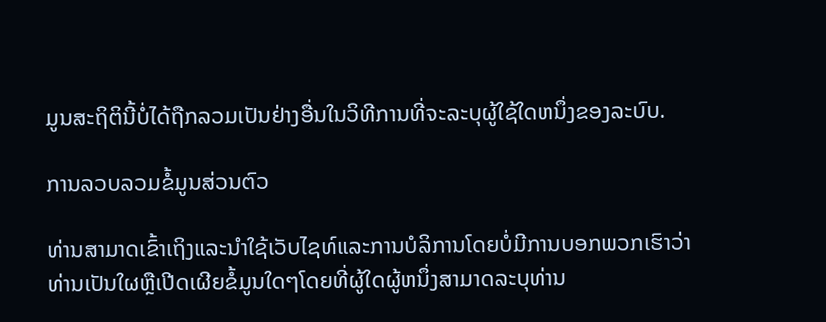ມູນສະຖິຕິນີ້ບໍ່ໄດ້ຖືກລວມເປັນຢ່າງອື່ນໃນວິທີການທີ່ຈະລະບຸຜູ້ໃຊ້ໃດຫນຶ່ງຂອງລະບົບ.

ການລວບລວມຂໍ້ມູນສ່ວນຕົວ

ທ່ານສາມາດເຂົ້າເຖິງແລະນໍາໃຊ້ເວັບໄຊທ໌ແລະການບໍລິການໂດຍບໍ່ມີການບອກພວກເຮົາວ່າທ່ານເປັນໃຜຫຼືເປີດເຜີຍຂໍ້ມູນໃດໆໂດຍທີ່ຜູ້ໃດຜູ້ຫນຶ່ງສາມາດລະບຸທ່ານ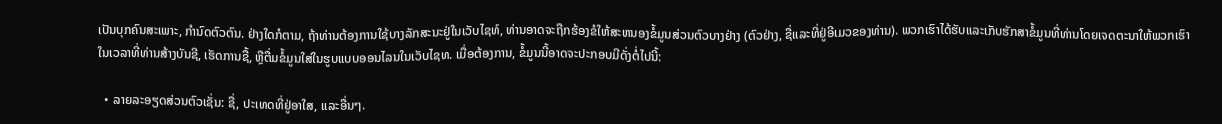ເປັນບຸກຄົນສະເພາະ, ກໍານົດຕົວຕົນ. ຢ່າງໃດກໍຕາມ, ຖ້າທ່ານຕ້ອງການໃຊ້ບາງລັກສະນະຢູ່ໃນເວັບໄຊທ໌, ທ່ານອາດຈະຖືກຮ້ອງຂໍໃຫ້ສະຫນອງຂໍ້ມູນສ່ວນຕົວບາງຢ່າງ (ຕົວຢ່າງ, ຊື່ແລະທີ່ຢູ່ອີເມວຂອງທ່ານ). ພວກເຮົາໄດ້ຮັບແລະເກັບຮັກສາຂໍ້ມູນທີ່ທ່ານໂດຍເຈດຕະນາໃຫ້ພວກເຮົາໃນເວລາທີ່ທ່ານສ້າງບັນຊີ, ເຮັດການຊື້, ຫຼືຕື່ມຂໍ້ມູນໃສ່ໃນຮູບແບບອອນໄລນໃນເວັບໄຊທ. ເມື່ອຕ້ອງການ, ຂໍ້ມູນນີ້ອາດຈະປະກອບມີດັ່ງຕໍ່ໄປນີ້:

  • ລາຍລະອຽດສ່ວນຕົວເຊັ່ນ: ຊື່, ປະເທດທີ່ຢູ່ອາໃສ, ແລະອື່ນໆ.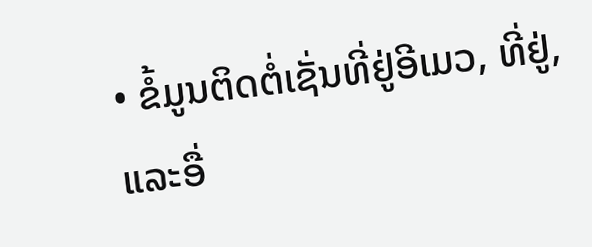• ຂໍ້ມູນຕິດຕໍ່ເຊັ່ນທີ່ຢູ່ອີເມວ, ທີ່ຢູ່, ແລະອື່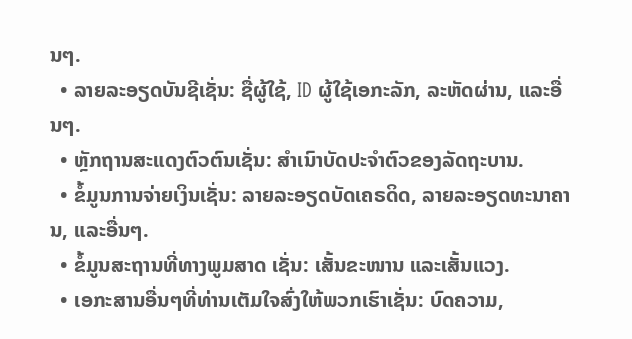ນໆ.
  • ລາຍລະອຽດບັນຊີເຊັ່ນ: ຊື່ຜູ້ໃຊ້, ID ຜູ້ໃຊ້ເອກະລັກ, ລະຫັດຜ່ານ, ແລະອື່ນໆ.
  • ຫຼັກຖານສະແດງຕົວຕົນເຊັ່ນ: ສຳເນົາບັດປະຈຳຕົວຂອງລັດຖະບານ.
  • ຂໍ້ມູນການຈ່າຍເງິນເຊັ່ນ: ລາຍລະອຽດບັດເຄຣດິດ, ລາຍລະອຽດທະນາຄານ, ແລະອື່ນໆ.
  • ຂໍ້ມູນສະຖານທີ່ທາງພູມສາດ ເຊັ່ນ: ເສັ້ນຂະໜານ ແລະເສັ້ນແວງ.
  • ເອກະສານອື່ນໆທີ່ທ່ານເຕັມໃຈສົ່ງໃຫ້ພວກເຮົາເຊັ່ນ: ບົດຄວາມ,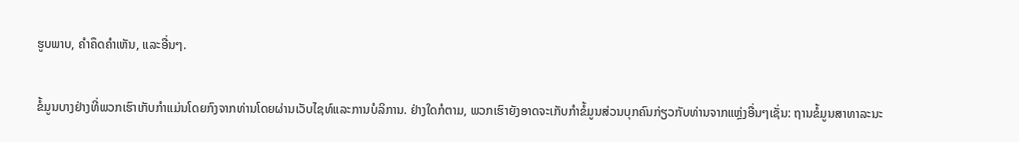ຮູບພາບ, ຄໍາຄຶດຄໍາເຫັນ, ແລະອື່ນໆ.

ຂໍ້ມູນບາງຢ່າງທີ່ພວກເຮົາເກັບກໍາແມ່ນໂດຍກົງຈາກທ່ານໂດຍຜ່ານເວັບໄຊທ໌ແລະການບໍລິການ. ຢ່າງໃດກໍຕາມ, ພວກເຮົາຍັງອາດຈະເກັບກໍາຂໍ້ມູນສ່ວນບຸກຄົນກ່ຽວກັບທ່ານຈາກແຫຼ່ງອື່ນໆເຊັ່ນ: ຖານຂໍ້ມູນສາທາລະນະ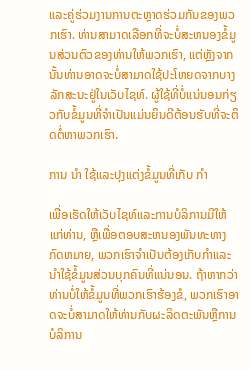ແລະຄູ່ຮ່ວມງານການຕະຫຼາດຮ່ວມກັນຂອງພວກເຮົາ. ທ່ານສາມາດເລືອກທີ່ຈະບໍ່ສະຫນອງຂໍ້ມູນສ່ວນຕົວຂອງທ່ານໃຫ້ພວກເຮົາ, ແຕ່ຫຼັງຈາກນັ້ນທ່ານອາດຈະບໍ່ສາມາດໃຊ້ປະໂຫຍດຈາກບາງລັກສະນະຢູ່ໃນເວັບໄຊທ໌. ຜູ້ໃຊ້ທີ່ບໍ່ແນ່ນອນກ່ຽວກັບຂໍ້ມູນທີ່ຈໍາເປັນແມ່ນຍິນດີຕ້ອນຮັບທີ່ຈະຕິດຕໍ່ຫາພວກເຮົາ.

ການ ນຳ ໃຊ້ແລະປຸງແຕ່ງຂໍ້ມູນທີ່ເກັບ ກຳ

ເພື່ອເຮັດໃຫ້ເວັບໄຊທ໌ແລະການບໍລິການມີໃຫ້ແກ່ທ່ານ, ຫຼືເພື່ອຕອບສະຫນອງພັນທະທາງກົດຫມາຍ, ພວກເຮົາຈໍາເປັນຕ້ອງເກັບກໍາແລະນໍາໃຊ້ຂໍ້ມູນສ່ວນບຸກຄົນທີ່ແນ່ນອນ. ຖ້າຫາກວ່າທ່ານບໍ່ໃຫ້ຂໍ້ມູນທີ່ພວກເຮົາຮ້ອງຂໍ, ພວກເຮົາອາດຈະບໍ່ສາມາດໃຫ້ທ່ານກັບຜະລິດຕະພັນຫຼືການບໍລິການ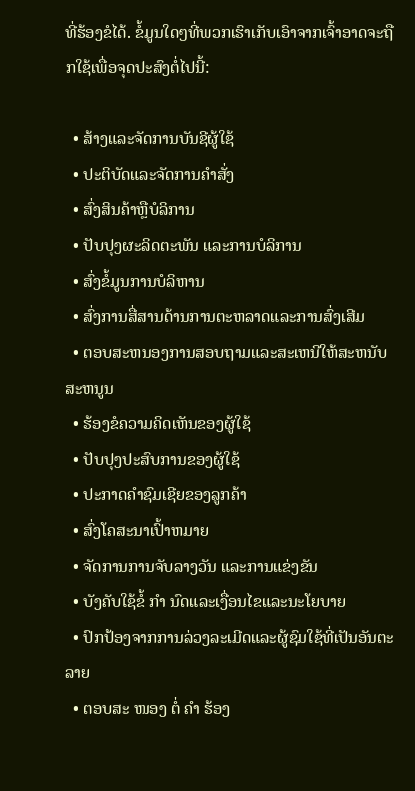ທີ່ຮ້ອງຂໍໄດ້. ຂໍ້ມູນໃດໆທີ່ພວກເຮົາເກັບເອົາຈາກເຈົ້າອາດຈະຖືກໃຊ້ເພື່ອຈຸດປະສົງຕໍ່ໄປນີ້:

  • ສ້າງແລະຈັດການບັນຊີຜູ້ໃຊ້
  • ປະຕິບັດແລະຈັດການຄໍາສັ່ງ
  • ສົ່ງສິນຄ້າຫຼືບໍລິການ
  • ປັບປຸງຜະລິດຕະພັນ ແລະການບໍລິການ
  • ສົ່ງຂໍ້ມູນການບໍລິຫານ
  • ສົ່ງການສື່ສານດ້ານການຕະຫລາດແລະການສົ່ງເສີມ
  • ຕອບສະຫນອງການສອບຖາມແລະສະເຫນີໃຫ້ສະຫນັບສະຫນູນ
  • ຮ້ອງຂໍຄວາມຄິດເຫັນຂອງຜູ້ໃຊ້
  • ປັບປຸງປະສົບການຂອງຜູ້ໃຊ້
  • ປະກາດຄໍາຊົມເຊີຍຂອງລູກຄ້າ
  • ສົ່ງໂຄສະນາເປົ້າຫມາຍ
  • ຈັດການການຈັບລາງວັນ ແລະການແຂ່ງຂັນ
  • ບັງຄັບໃຊ້ຂໍ້ ກຳ ນົດແລະເງື່ອນໄຂແລະນະໂຍບາຍ
  • ປົກປ້ອງຈາກການລ່ວງລະເມີດແລະຜູ້ຊົມໃຊ້ທີ່ເປັນອັນຕະລາຍ
  • ຕອບສະ ໜອງ ຕໍ່ ຄຳ ຮ້ອງ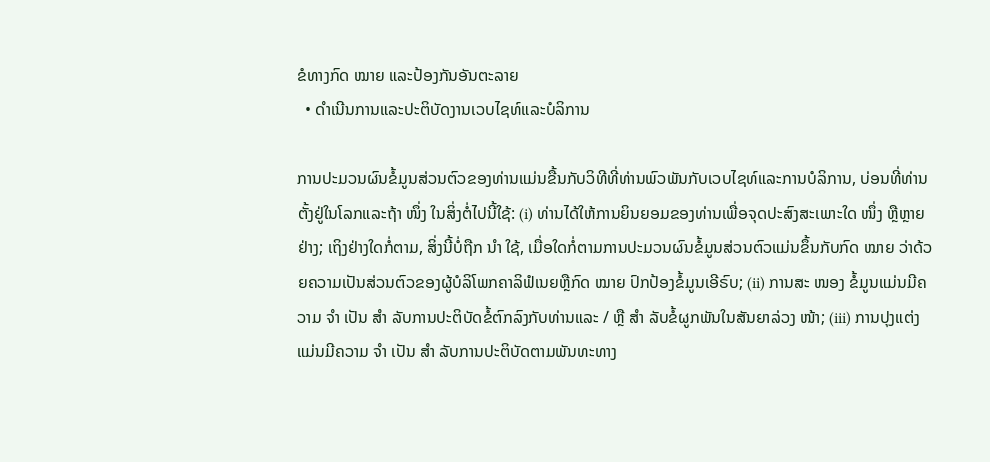ຂໍທາງກົດ ໝາຍ ແລະປ້ອງກັນອັນຕະລາຍ
  • ດໍາເນີນການແລະປະຕິບັດງານເວບໄຊທ໌ແລະບໍລິການ

ການປະມວນຜົນຂໍ້ມູນສ່ວນຕົວຂອງທ່ານແມ່ນຂື້ນກັບວິທີທີ່ທ່ານພົວພັນກັບເວບໄຊທ໌ແລະການບໍລິການ, ບ່ອນທີ່ທ່ານຕັ້ງຢູ່ໃນໂລກແລະຖ້າ ໜຶ່ງ ໃນສິ່ງຕໍ່ໄປນີ້ໃຊ້: (i) ທ່ານໄດ້ໃຫ້ການຍິນຍອມຂອງທ່ານເພື່ອຈຸດປະສົງສະເພາະໃດ ໜຶ່ງ ຫຼືຫຼາຍຢ່າງ; ເຖິງຢ່າງໃດກໍ່ຕາມ, ສິ່ງນີ້ບໍ່ຖືກ ນຳ ໃຊ້, ເມື່ອໃດກໍ່ຕາມການປະມວນຜົນຂໍ້ມູນສ່ວນຕົວແມ່ນຂຶ້ນກັບກົດ ໝາຍ ວ່າດ້ວຍຄວາມເປັນສ່ວນຕົວຂອງຜູ້ບໍລິໂພກຄາລິຟໍເນຍຫຼືກົດ ໝາຍ ປົກປ້ອງຂໍ້ມູນເອີຣົບ; (ii) ການສະ ໜອງ ຂໍ້ມູນແມ່ນມີຄວາມ ຈຳ ເປັນ ສຳ ລັບການປະຕິບັດຂໍ້ຕົກລົງກັບທ່ານແລະ / ຫຼື ສຳ ລັບຂໍ້ຜູກພັນໃນສັນຍາລ່ວງ ໜ້າ; (iii) ການປຸງແຕ່ງແມ່ນມີຄວາມ ຈຳ ເປັນ ສຳ ລັບການປະຕິບັດຕາມພັນທະທາງ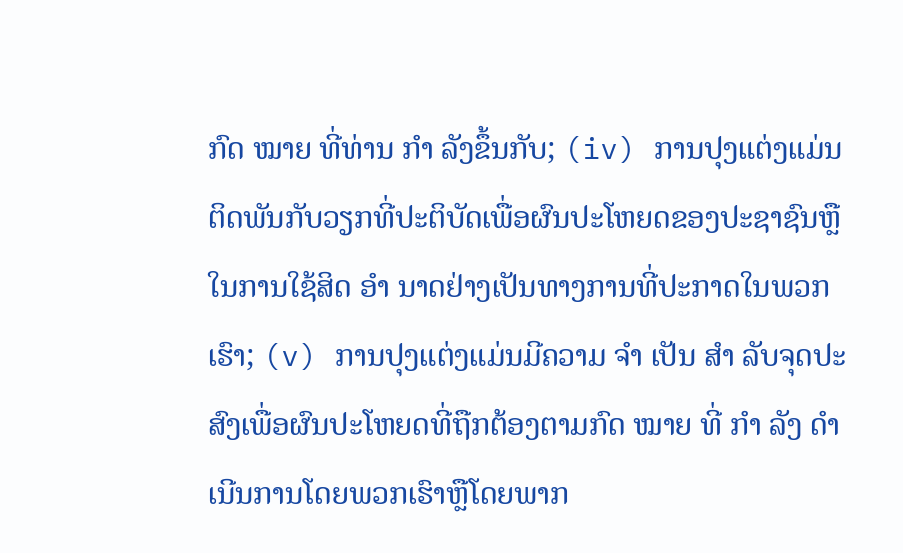ກົດ ໝາຍ ທີ່ທ່ານ ກຳ ລັງຂຶ້ນກັບ; (iv) ການປຸງແຕ່ງແມ່ນຕິດພັນກັບວຽກທີ່ປະຕິບັດເພື່ອຜົນປະໂຫຍດຂອງປະຊາຊົນຫຼືໃນການໃຊ້ສິດ ອຳ ນາດຢ່າງເປັນທາງການທີ່ປະກາດໃນພວກເຮົາ; (v) ການປຸງແຕ່ງແມ່ນມີຄວາມ ຈຳ ເປັນ ສຳ ລັບຈຸດປະສົງເພື່ອຜົນປະໂຫຍດທີ່ຖືກຕ້ອງຕາມກົດ ໝາຍ ທີ່ ກຳ ລັງ ດຳ ເນີນການໂດຍພວກເຮົາຫຼືໂດຍພາກ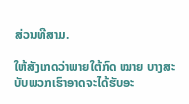ສ່ວນທີສາມ.

ໃຫ້ສັງເກດວ່າພາຍໃຕ້ກົດ ໝາຍ ບາງສະບັບພວກເຮົາອາດຈະໄດ້ຮັບອະ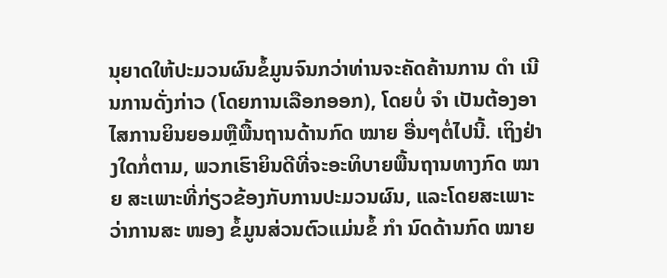ນຸຍາດໃຫ້ປະມວນຜົນຂໍ້ມູນຈົນກວ່າທ່ານຈະຄັດຄ້ານການ ດຳ ເນີນການດັ່ງກ່າວ (ໂດຍການເລືອກອອກ), ໂດຍບໍ່ ຈຳ ເປັນຕ້ອງອາໄສການຍິນຍອມຫຼືພື້ນຖານດ້ານກົດ ໝາຍ ອື່ນໆຕໍ່ໄປນີ້. ເຖິງຢ່າງໃດກໍ່ຕາມ, ພວກເຮົາຍິນດີທີ່ຈະອະທິບາຍພື້ນຖານທາງກົດ ໝາຍ ສະເພາະທີ່ກ່ຽວຂ້ອງກັບການປະມວນຜົນ, ແລະໂດຍສະເພາະວ່າການສະ ໜອງ ຂໍ້ມູນສ່ວນຕົວແມ່ນຂໍ້ ກຳ ນົດດ້ານກົດ ໝາຍ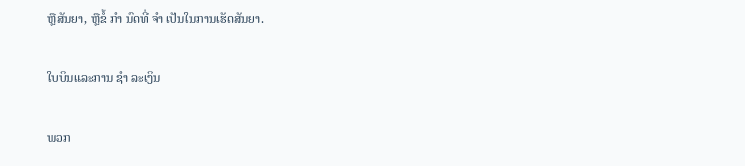ຫຼືສັນຍາ, ຫຼືຂໍ້ ກຳ ນົດທີ່ ຈຳ ເປັນໃນການເຮັດສັນຍາ.

ໃບບິນແລະການ ຊຳ ລະເງິນ

ພວກ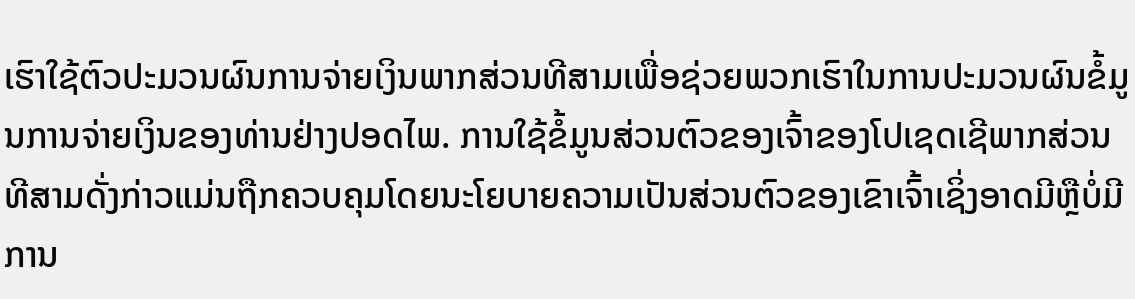ເຮົາໃຊ້ຕົວປະມວນຜົນການຈ່າຍເງິນພາກສ່ວນທີສາມເພື່ອຊ່ວຍພວກເຮົາໃນການປະມວນຜົນຂໍ້ມູນການຈ່າຍເງິນຂອງທ່ານຢ່າງປອດໄພ. ການໃຊ້ຂໍ້ມູນສ່ວນຕົວຂອງເຈົ້າຂອງໂປເຊດເຊີພາກສ່ວນທີສາມດັ່ງກ່າວແມ່ນຖືກຄວບຄຸມໂດຍນະໂຍບາຍຄວາມເປັນສ່ວນຕົວຂອງເຂົາເຈົ້າເຊິ່ງອາດມີຫຼືບໍ່ມີການ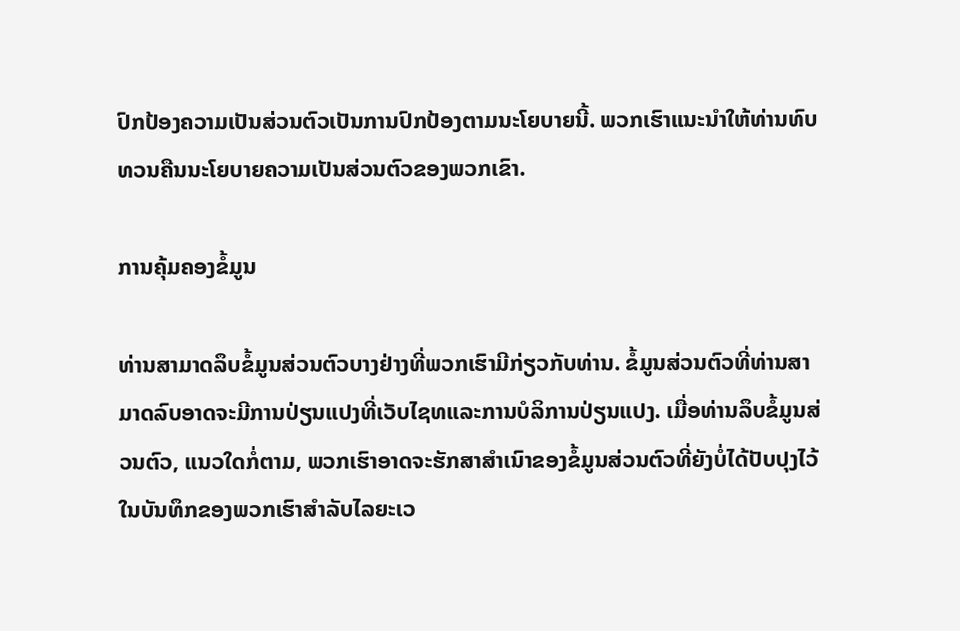ປົກປ້ອງຄວາມເປັນສ່ວນຕົວເປັນການປົກປ້ອງຕາມນະໂຍບາຍນີ້. ພວກເຮົາແນະນໍາໃຫ້ທ່ານທົບທວນຄືນນະໂຍບາຍຄວາມເປັນສ່ວນຕົວຂອງພວກເຂົາ.

ການຄຸ້ມຄອງຂໍ້ມູນ

ທ່ານສາມາດລຶບຂໍ້ມູນສ່ວນຕົວບາງຢ່າງທີ່ພວກເຮົາມີກ່ຽວກັບທ່ານ. ຂໍ້ມູນສ່ວນຕົວທີ່ທ່ານສາມາດລົບອາດຈະມີການປ່ຽນແປງທີ່ເວັບໄຊທແລະການບໍລິການປ່ຽນແປງ. ເມື່ອທ່ານລຶບຂໍ້ມູນສ່ວນຕົວ, ແນວໃດກໍ່ຕາມ, ພວກເຮົາອາດຈະຮັກສາສຳເນົາຂອງຂໍ້ມູນສ່ວນຕົວທີ່ຍັງບໍ່ໄດ້ປັບປຸງໄວ້ໃນບັນທຶກຂອງພວກເຮົາສໍາລັບໄລຍະເວ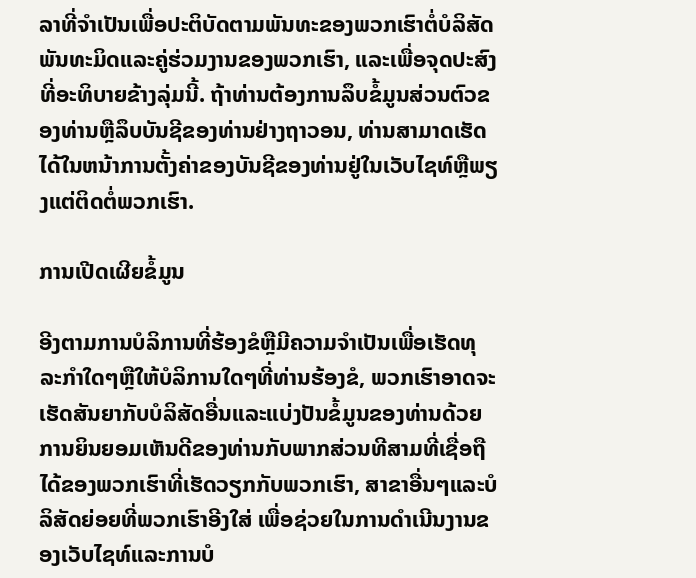ລາທີ່ຈໍາເປັນເພື່ອປະຕິບັດຕາມພັນທະຂອງພວກເຮົາຕໍ່ບໍລິສັດພັນທະມິດແລະຄູ່ຮ່ວມງານຂອງພວກເຮົາ, ແລະເພື່ອຈຸດປະສົງທີ່ອະທິບາຍຂ້າງລຸ່ມນີ້. ຖ້າທ່ານຕ້ອງການລຶບຂໍ້ມູນສ່ວນຕົວຂອງທ່ານຫຼືລຶບບັນຊີຂອງທ່ານຢ່າງຖາວອນ, ທ່ານສາມາດເຮັດໄດ້ໃນຫນ້າການຕັ້ງຄ່າຂອງບັນຊີຂອງທ່ານຢູ່ໃນເວັບໄຊທ໌ຫຼືພຽງແຕ່ຕິດຕໍ່ພວກເຮົາ.

ການເປີດເຜີຍຂໍ້ມູນ

ອີງຕາມການບໍລິການທີ່ຮ້ອງຂໍຫຼືມີຄວາມຈໍາເປັນເພື່ອເຮັດທຸລະກໍາໃດໆຫຼືໃຫ້ບໍລິການໃດໆທີ່ທ່ານຮ້ອງຂໍ, ພວກເຮົາອາດຈະເຮັດສັນຍາກັບບໍລິສັດອື່ນແລະແບ່ງປັນຂໍ້ມູນຂອງທ່ານດ້ວຍການຍິນຍອມເຫັນດີຂອງທ່ານກັບພາກສ່ວນທີສາມທີ່ເຊື່ອຖືໄດ້ຂອງພວກເຮົາທີ່ເຮັດວຽກກັບພວກເຮົາ, ສາຂາອື່ນໆແລະບໍລິສັດຍ່ອຍທີ່ພວກເຮົາອີງໃສ່ ເພື່ອຊ່ວຍໃນການດໍາເນີນງານຂອງເວັບໄຊທ໌ແລະການບໍ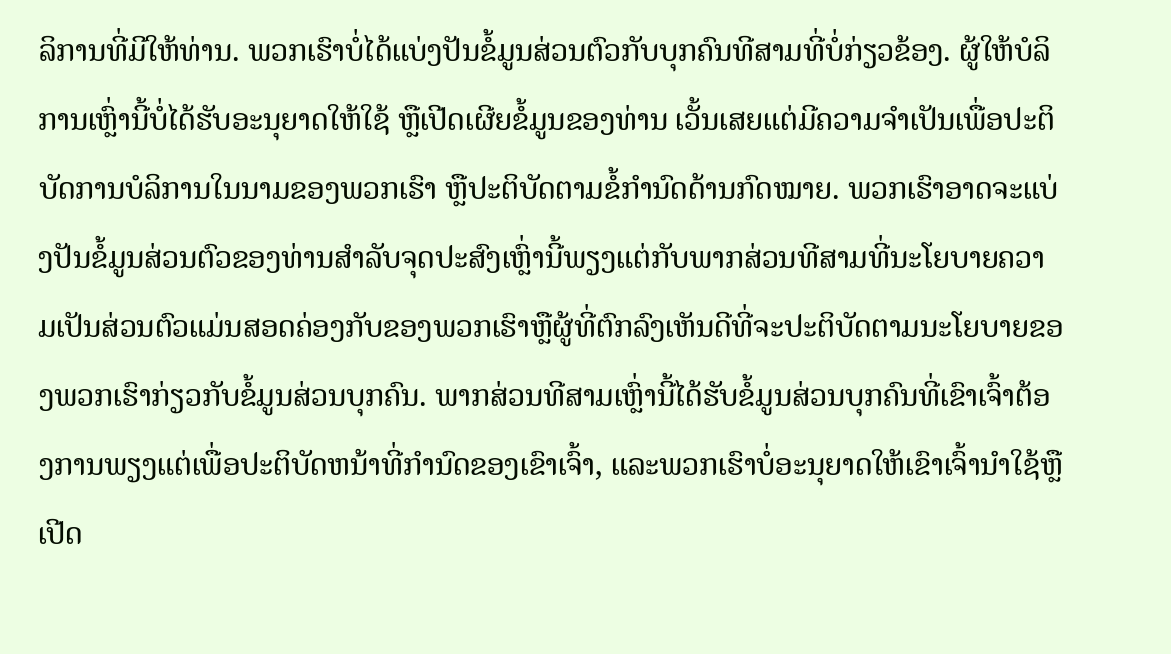ລິການທີ່ມີໃຫ້ທ່ານ. ພວກເຮົາບໍ່ໄດ້ແບ່ງປັນຂໍ້ມູນສ່ວນຕົວກັບບຸກຄົນທີສາມທີ່ບໍ່ກ່ຽວຂ້ອງ. ຜູ້ໃຫ້ບໍລິການເຫຼົ່ານີ້ບໍ່ໄດ້ຮັບອະນຸຍາດໃຫ້ໃຊ້ ຫຼືເປີດເຜີຍຂໍ້ມູນຂອງທ່ານ ເວັ້ນເສຍແຕ່ມີຄວາມຈໍາເປັນເພື່ອປະຕິບັດການບໍລິການໃນນາມຂອງພວກເຮົາ ຫຼືປະຕິບັດຕາມຂໍ້ກໍານົດດ້ານກົດໝາຍ. ພວກເຮົາອາດຈະແບ່ງປັນຂໍ້ມູນສ່ວນຕົວຂອງທ່ານສໍາລັບຈຸດປະສົງເຫຼົ່ານີ້ພຽງແຕ່ກັບພາກສ່ວນທີສາມທີ່ນະໂຍບາຍຄວາມເປັນສ່ວນຕົວແມ່ນສອດຄ່ອງກັບຂອງພວກເຮົາຫຼືຜູ້ທີ່ຕົກລົງເຫັນດີທີ່ຈະປະຕິບັດຕາມນະໂຍບາຍຂອງພວກເຮົາກ່ຽວກັບຂໍ້ມູນສ່ວນບຸກຄົນ. ພາກສ່ວນທີສາມເຫຼົ່ານີ້ໄດ້ຮັບຂໍ້ມູນສ່ວນບຸກຄົນທີ່ເຂົາເຈົ້າຕ້ອງການພຽງແຕ່ເພື່ອປະຕິບັດຫນ້າທີ່ກໍານົດຂອງເຂົາເຈົ້າ, ແລະພວກເຮົາບໍ່ອະນຸຍາດໃຫ້ເຂົາເຈົ້ານໍາໃຊ້ຫຼືເປີດ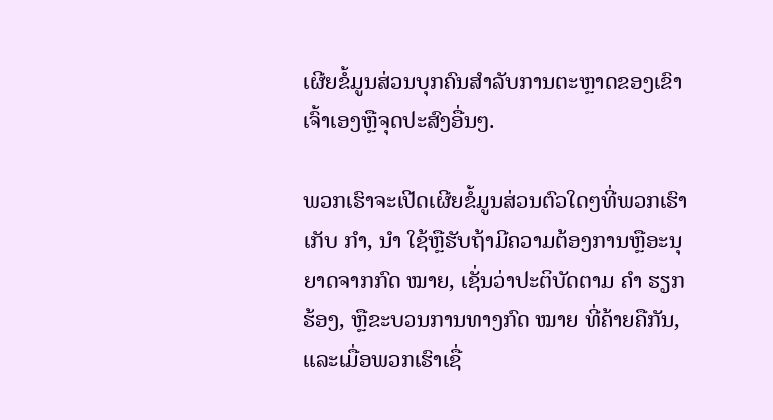ເຜີຍຂໍ້ມູນສ່ວນບຸກຄົນສໍາລັບການຕະຫຼາດຂອງເຂົາເຈົ້າເອງຫຼືຈຸດປະສົງອື່ນໆ.

ພວກເຮົາຈະເປີດເຜີຍຂໍ້ມູນສ່ວນຕົວໃດໆທີ່ພວກເຮົາເກັບ ກຳ, ນຳ ໃຊ້ຫຼືຮັບຖ້າມີຄວາມຕ້ອງການຫຼືອະນຸຍາດຈາກກົດ ໝາຍ, ເຊັ່ນວ່າປະຕິບັດຕາມ ຄຳ ຮຽກຮ້ອງ, ຫຼືຂະບວນການທາງກົດ ໝາຍ ທີ່ຄ້າຍຄືກັນ, ແລະເມື່ອພວກເຮົາເຊື່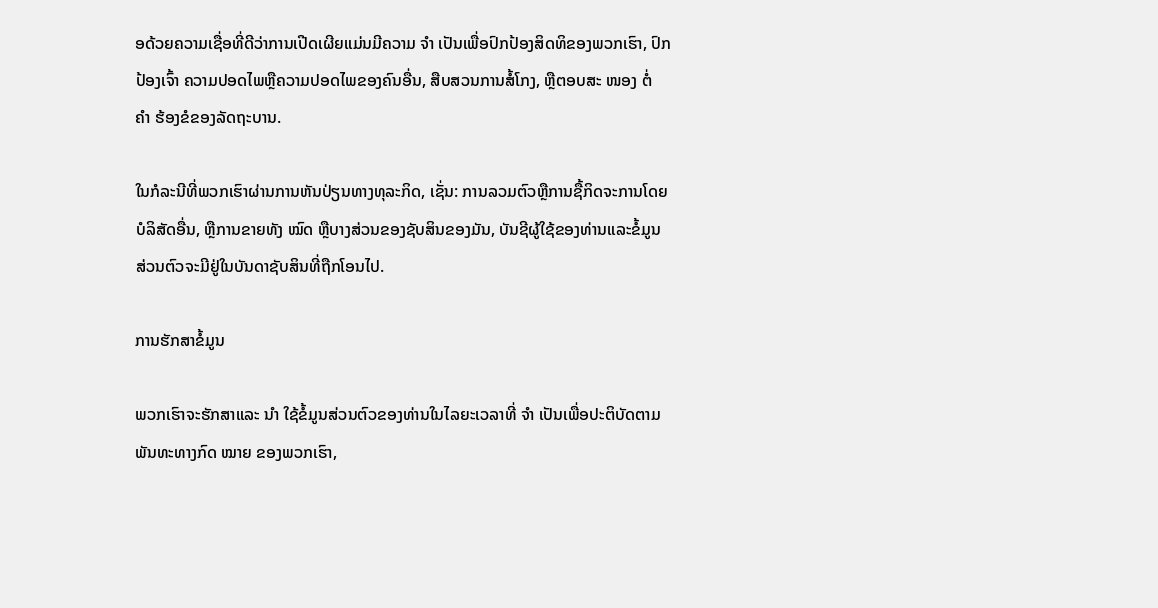ອດ້ວຍຄວາມເຊື່ອທີ່ດີວ່າການເປີດເຜີຍແມ່ນມີຄວາມ ຈຳ ເປັນເພື່ອປົກປ້ອງສິດທິຂອງພວກເຮົາ, ປົກປ້ອງເຈົ້າ ຄວາມປອດໄພຫຼືຄວາມປອດໄພຂອງຄົນອື່ນ, ສືບສວນການສໍ້ໂກງ, ຫຼືຕອບສະ ໜອງ ຕໍ່ ຄຳ ຮ້ອງຂໍຂອງລັດຖະບານ.

ໃນກໍລະນີທີ່ພວກເຮົາຜ່ານການຫັນປ່ຽນທາງທຸລະກິດ, ເຊັ່ນ: ການລວມຕົວຫຼືການຊື້ກິດຈະການໂດຍບໍລິສັດອື່ນ, ຫຼືການຂາຍທັງ ໝົດ ຫຼືບາງສ່ວນຂອງຊັບສິນຂອງມັນ, ບັນຊີຜູ້ໃຊ້ຂອງທ່ານແລະຂໍ້ມູນສ່ວນຕົວຈະມີຢູ່ໃນບັນດາຊັບສິນທີ່ຖືກໂອນໄປ.

ການຮັກສາຂໍ້ມູນ

ພວກເຮົາຈະຮັກສາແລະ ນຳ ໃຊ້ຂໍ້ມູນສ່ວນຕົວຂອງທ່ານໃນໄລຍະເວລາທີ່ ຈຳ ເປັນເພື່ອປະຕິບັດຕາມພັນທະທາງກົດ ໝາຍ ຂອງພວກເຮົາ,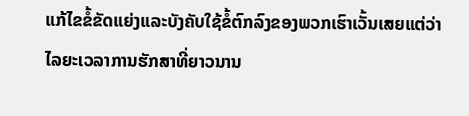ແກ້ໄຂຂໍ້ຂັດແຍ່ງແລະບັງຄັບໃຊ້ຂໍ້ຕົກລົງຂອງພວກເຮົາເວັ້ນເສຍແຕ່ວ່າໄລຍະເວລາການຮັກສາທີ່ຍາວນານ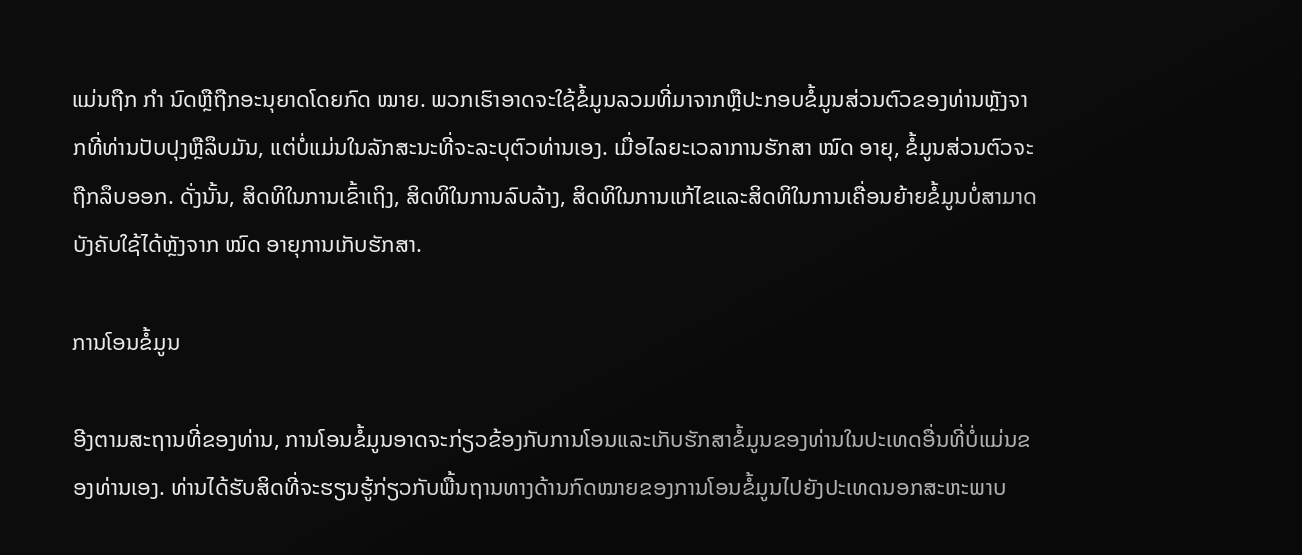ແມ່ນຖືກ ກຳ ນົດຫຼືຖືກອະນຸຍາດໂດຍກົດ ໝາຍ. ພວກເຮົາອາດຈະໃຊ້ຂໍ້ມູນລວມທີ່ມາຈາກຫຼືປະກອບຂໍ້ມູນສ່ວນຕົວຂອງທ່ານຫຼັງຈາກທີ່ທ່ານປັບປຸງຫຼືລຶບມັນ, ແຕ່ບໍ່ແມ່ນໃນລັກສະນະທີ່ຈະລະບຸຕົວທ່ານເອງ. ເມື່ອໄລຍະເວລາການຮັກສາ ໝົດ ອາຍຸ, ຂໍ້ມູນສ່ວນຕົວຈະຖືກລຶບອອກ. ດັ່ງນັ້ນ, ສິດທິໃນການເຂົ້າເຖິງ, ສິດທິໃນການລົບລ້າງ, ສິດທິໃນການແກ້ໄຂແລະສິດທິໃນການເຄື່ອນຍ້າຍຂໍ້ມູນບໍ່ສາມາດບັງຄັບໃຊ້ໄດ້ຫຼັງຈາກ ໝົດ ອາຍຸການເກັບຮັກສາ.

ການໂອນຂໍ້ມູນ

ອີງຕາມສະຖານທີ່ຂອງທ່ານ, ການໂອນຂໍ້ມູນອາດຈະກ່ຽວຂ້ອງກັບການໂອນແລະເກັບຮັກສາຂໍ້ມູນຂອງທ່ານໃນປະເທດອື່ນທີ່ບໍ່ແມ່ນຂອງທ່ານເອງ. ທ່ານໄດ້ຮັບສິດທີ່ຈະຮຽນຮູ້ກ່ຽວກັບພື້ນຖານທາງດ້ານກົດໝາຍຂອງການໂອນຂໍ້ມູນໄປຍັງປະເທດນອກສະຫະພາບ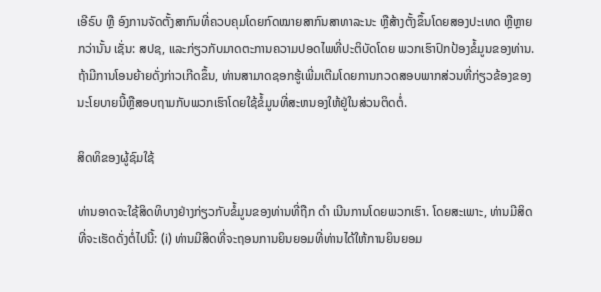ເອີຣົບ ຫຼື ອົງການຈັດຕັ້ງສາກົນທີ່ຄວບຄຸມໂດຍກົດໝາຍສາກົນສາທາລະນະ ຫຼືສ້າງຕັ້ງຂຶ້ນໂດຍສອງປະເທດ ຫຼືຫຼາຍກວ່ານັ້ນ ເຊັ່ນ: ສປຊ, ແລະກ່ຽວກັບມາດຕະການຄວາມປອດໄພທີ່ປະຕິບັດໂດຍ ພວກເຮົາປົກປ້ອງຂໍ້ມູນຂອງທ່ານ. ຖ້າມີການໂອນຍ້າຍດັ່ງກ່າວເກີດຂຶ້ນ, ທ່ານສາມາດຊອກຮູ້ເພີ່ມເຕີມໂດຍການກວດສອບພາກສ່ວນທີ່ກ່ຽວຂ້ອງຂອງນະໂຍບາຍນີ້ຫຼືສອບຖາມກັບພວກເຮົາໂດຍໃຊ້ຂໍ້ມູນທີ່ສະຫນອງໃຫ້ຢູ່ໃນສ່ວນຕິດຕໍ່.

ສິດທິຂອງຜູ້ຊົມໃຊ້

ທ່ານອາດຈະໃຊ້ສິດທິບາງຢ່າງກ່ຽວກັບຂໍ້ມູນຂອງທ່ານທີ່ຖືກ ດຳ ເນີນການໂດຍພວກເຮົາ. ໂດຍສະເພາະ, ທ່ານມີສິດທີ່ຈະເຮັດດັ່ງຕໍ່ໄປນີ້: (i) ທ່ານມີສິດທີ່ຈະຖອນການຍິນຍອມທີ່ທ່ານໄດ້ໃຫ້ການຍິນຍອມ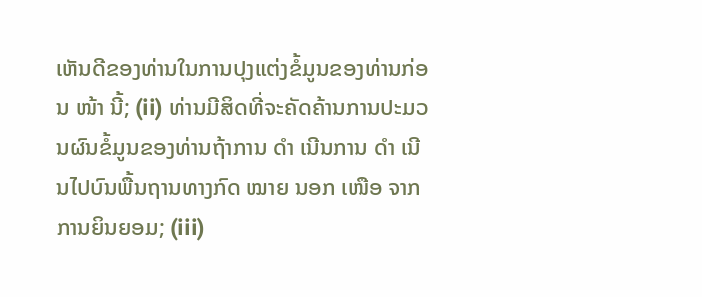ເຫັນດີຂອງທ່ານໃນການປຸງແຕ່ງຂໍ້ມູນຂອງທ່ານກ່ອນ ໜ້າ ນີ້; (ii) ທ່ານມີສິດທີ່ຈະຄັດຄ້ານການປະມວນຜົນຂໍ້ມູນຂອງທ່ານຖ້າການ ດຳ ເນີນການ ດຳ ເນີນໄປບົນພື້ນຖານທາງກົດ ໝາຍ ນອກ ເໜືອ ຈາກການຍິນຍອມ; (iii)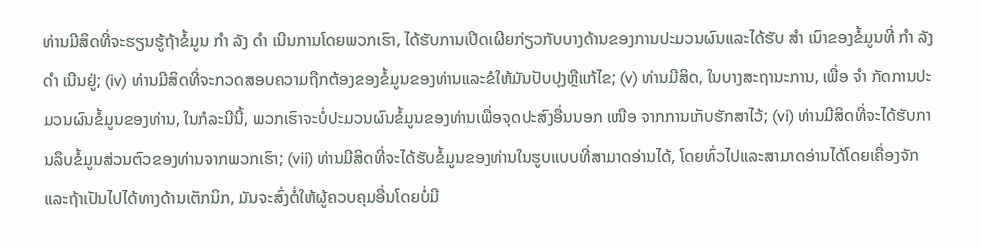ທ່ານມີສິດທີ່ຈະຮຽນຮູ້ຖ້າຂໍ້ມູນ ກຳ ລັງ ດຳ ເນີນການໂດຍພວກເຮົາ, ໄດ້ຮັບການເປີດເຜີຍກ່ຽວກັບບາງດ້ານຂອງການປະມວນຜົນແລະໄດ້ຮັບ ສຳ ເນົາຂອງຂໍ້ມູນທີ່ ກຳ ລັງ ດຳ ເນີນຢູ່; (iv) ທ່ານມີສິດທີ່ຈະກວດສອບຄວາມຖືກຕ້ອງຂອງຂໍ້ມູນຂອງທ່ານແລະຂໍໃຫ້ມັນປັບປຸງຫຼືແກ້ໄຂ; (v) ທ່ານມີສິດ, ໃນບາງສະຖານະການ, ເພື່ອ ຈຳ ກັດການປະມວນຜົນຂໍ້ມູນຂອງທ່ານ, ໃນກໍລະນີນີ້, ພວກເຮົາຈະບໍ່ປະມວນຜົນຂໍ້ມູນຂອງທ່ານເພື່ອຈຸດປະສົງອື່ນນອກ ເໜືອ ຈາກການເກັບຮັກສາໄວ້; (vi) ທ່ານມີສິດທີ່ຈະໄດ້ຮັບການລຶບຂໍ້ມູນສ່ວນຕົວຂອງທ່ານຈາກພວກເຮົາ; (vii) ທ່ານມີສິດທີ່ຈະໄດ້ຮັບຂໍ້ມູນຂອງທ່ານໃນຮູບແບບທີ່ສາມາດອ່ານໄດ້, ໂດຍທົ່ວໄປແລະສາມາດອ່ານໄດ້ໂດຍເຄື່ອງຈັກແລະຖ້າເປັນໄປໄດ້ທາງດ້ານເຕັກນິກ, ມັນຈະສົ່ງຕໍ່ໃຫ້ຜູ້ຄວບຄຸມອື່ນໂດຍບໍ່ມີ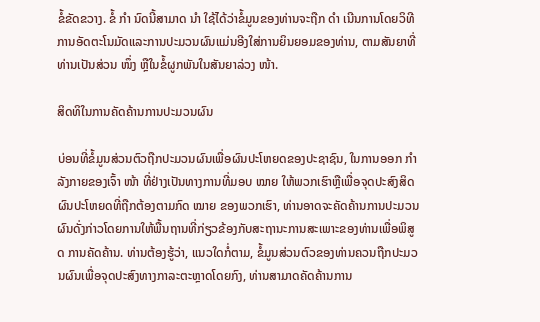ຂໍ້ຂັດຂວາງ. ຂໍ້ ກຳ ນົດນີ້ສາມາດ ນຳ ໃຊ້ໄດ້ວ່າຂໍ້ມູນຂອງທ່ານຈະຖືກ ດຳ ເນີນການໂດຍວິທີການອັດຕະໂນມັດແລະການປະມວນຜົນແມ່ນອີງໃສ່ການຍິນຍອມຂອງທ່ານ, ຕາມສັນຍາທີ່ທ່ານເປັນສ່ວນ ໜຶ່ງ ຫຼືໃນຂໍ້ຜູກພັນໃນສັນຍາລ່ວງ ໜ້າ.

ສິດທິໃນການຄັດຄ້ານການປະມວນຜົນ

ບ່ອນທີ່ຂໍ້ມູນສ່ວນຕົວຖືກປະມວນຜົນເພື່ອຜົນປະໂຫຍດຂອງປະຊາຊົນ, ໃນການອອກ ກຳ ລັງກາຍຂອງເຈົ້າ ໜ້າ ທີ່ຢ່າງເປັນທາງການທີ່ມອບ ໝາຍ ໃຫ້ພວກເຮົາຫຼືເພື່ອຈຸດປະສົງສິດຜົນປະໂຫຍດທີ່ຖືກຕ້ອງຕາມກົດ ໝາຍ ຂອງພວກເຮົາ, ທ່ານອາດຈະຄັດຄ້ານການປະມວນຜົນດັ່ງກ່າວໂດຍການໃຫ້ພື້ນຖານທີ່ກ່ຽວຂ້ອງກັບສະຖານະການສະເພາະຂອງທ່ານເພື່ອພິສູດ ການຄັດຄ້ານ. ທ່ານຕ້ອງຮູ້ວ່າ, ແນວໃດກໍ່ຕາມ, ຂໍ້ມູນສ່ວນຕົວຂອງທ່ານຄວນຖືກປະມວນຜົນເພື່ອຈຸດປະສົງທາງກາລະຕະຫຼາດໂດຍກົງ, ທ່ານສາມາດຄັດຄ້ານການ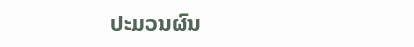ປະມວນຜົນ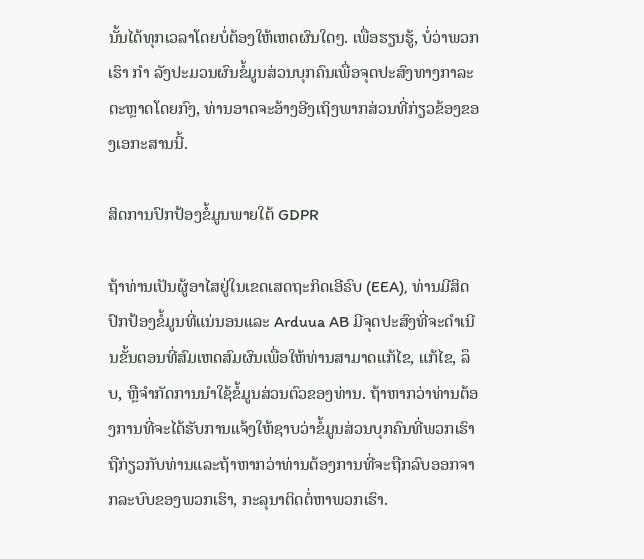ນັ້ນໄດ້ທຸກເວລາໂດຍບໍ່ຕ້ອງໃຫ້ເຫດຜົນໃດໆ. ເພື່ອຮຽນຮູ້, ບໍ່ວ່າພວກເຮົາ ກຳ ລັງປະມວນຜົນຂໍ້ມູນສ່ວນບຸກຄົນເພື່ອຈຸດປະສົງທາງກາລະຕະຫຼາດໂດຍກົງ, ທ່ານອາດຈະອ້າງອີງເຖິງພາກສ່ວນທີ່ກ່ຽວຂ້ອງຂອງເອກະສານນີ້.

ສິດການປົກປ້ອງຂໍ້ມູນພາຍໃຕ້ GDPR

ຖ້າທ່ານເປັນຜູ້ອາໄສຢູ່ໃນເຂດເສດຖະກິດເອີຣົບ (EEA), ທ່ານມີສິດປົກປ້ອງຂໍ້ມູນທີ່ແນ່ນອນແລະ Arduua AB ມີຈຸດປະສົງທີ່ຈະດໍາເນີນຂັ້ນຕອນທີ່ສົມເຫດສົມຜົນເພື່ອໃຫ້ທ່ານສາມາດແກ້ໄຂ, ແກ້ໄຂ, ລຶບ, ຫຼືຈໍາກັດການນໍາໃຊ້ຂໍ້ມູນສ່ວນຕົວຂອງທ່ານ. ຖ້າຫາກວ່າທ່ານຕ້ອງການທີ່ຈະໄດ້ຮັບການແຈ້ງໃຫ້ຊາບວ່າຂໍ້ມູນສ່ວນບຸກຄົນທີ່ພວກເຮົາຖືກ່ຽວກັບທ່ານແລະຖ້າຫາກວ່າທ່ານຕ້ອງການທີ່ຈະຖືກລົບອອກຈາກລະບົບຂອງພວກເຮົາ, ກະລຸນາຕິດຕໍ່ຫາພວກເຮົາ.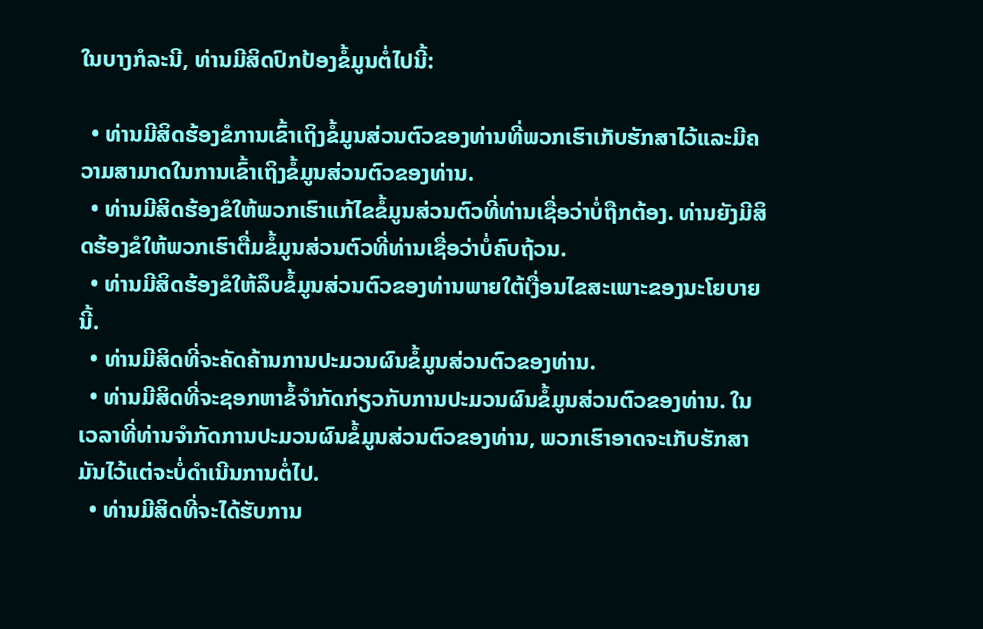ໃນບາງກໍລະນີ, ທ່ານມີສິດປົກປ້ອງຂໍ້ມູນຕໍ່ໄປນີ້:

  • ທ່ານມີສິດຮ້ອງຂໍການເຂົ້າເຖິງຂໍ້ມູນສ່ວນຕົວຂອງທ່ານທີ່ພວກເຮົາເກັບຮັກສາໄວ້ແລະມີຄວາມສາມາດໃນການເຂົ້າເຖິງຂໍ້ມູນສ່ວນຕົວຂອງທ່ານ.
  • ທ່ານມີສິດຮ້ອງຂໍໃຫ້ພວກເຮົາແກ້ໄຂຂໍ້ມູນສ່ວນຕົວທີ່ທ່ານເຊື່ອວ່າບໍ່ຖືກຕ້ອງ. ທ່ານຍັງມີສິດຮ້ອງຂໍໃຫ້ພວກເຮົາຕື່ມຂໍ້ມູນສ່ວນຕົວທີ່ທ່ານເຊື່ອວ່າບໍ່ຄົບຖ້ວນ.
  • ທ່ານມີສິດຮ້ອງຂໍໃຫ້ລຶບຂໍ້ມູນສ່ວນຕົວຂອງທ່ານພາຍໃຕ້ເງື່ອນໄຂສະເພາະຂອງນະໂຍບາຍນີ້.
  • ທ່ານມີສິດທີ່ຈະຄັດຄ້ານການປະມວນຜົນຂໍ້ມູນສ່ວນຕົວຂອງທ່ານ.
  • ທ່ານມີສິດທີ່ຈະຊອກຫາຂໍ້ຈໍາກັດກ່ຽວກັບການປະມວນຜົນຂໍ້ມູນສ່ວນຕົວຂອງທ່ານ. ໃນເວລາທີ່ທ່ານຈໍາກັດການປະມວນຜົນຂໍ້ມູນສ່ວນຕົວຂອງທ່ານ, ພວກເຮົາອາດຈະເກັບຮັກສາມັນໄວ້ແຕ່ຈະບໍ່ດໍາເນີນການຕໍ່ໄປ.
  • ທ່ານມີສິດທີ່ຈະໄດ້ຮັບການ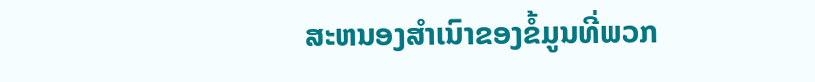ສະຫນອງສໍາເນົາຂອງຂໍ້ມູນທີ່ພວກ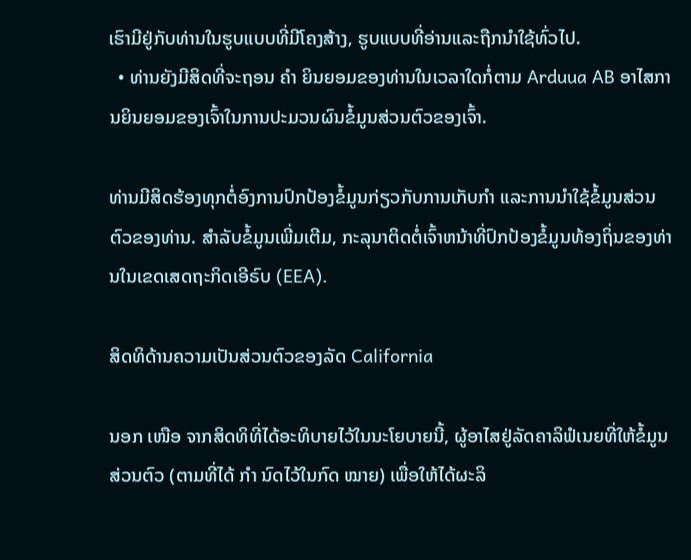ເຮົາມີຢູ່ກັບທ່ານໃນຮູບແບບທີ່ມີໂຄງສ້າງ, ຮູບແບບທີ່ອ່ານແລະຖືກນໍາໃຊ້ທົ່ວໄປ.
  • ທ່ານຍັງມີສິດທີ່ຈະຖອນ ຄຳ ຍິນຍອມຂອງທ່ານໃນເວລາໃດກໍ່ຕາມ Arduua AB ອາໄສການຍິນຍອມຂອງເຈົ້າໃນການປະມວນຜົນຂໍ້ມູນສ່ວນຕົວຂອງເຈົ້າ.

ທ່ານມີສິດຮ້ອງທຸກຕໍ່ອົງການປົກປ້ອງຂໍ້ມູນກ່ຽວກັບການເກັບກຳ ແລະການນຳໃຊ້ຂໍ້ມູນສ່ວນຕົວຂອງທ່ານ. ສໍາລັບຂໍ້ມູນເພີ່ມເຕີມ, ກະລຸນາຕິດຕໍ່ເຈົ້າຫນ້າທີ່ປົກປ້ອງຂໍ້ມູນທ້ອງຖິ່ນຂອງທ່ານໃນເຂດເສດຖະກິດເອີຣົບ (EEA).

ສິດທິດ້ານຄວາມເປັນສ່ວນຕົວຂອງລັດ California

ນອກ ເໜືອ ຈາກສິດທິທີ່ໄດ້ອະທິບາຍໄວ້ໃນນະໂຍບາຍນີ້, ຜູ້ອາໄສຢູ່ລັດຄາລິຟໍເນຍທີ່ໃຫ້ຂໍ້ມູນສ່ວນຕົວ (ຕາມທີ່ໄດ້ ກຳ ນົດໄວ້ໃນກົດ ໝາຍ) ເພື່ອໃຫ້ໄດ້ຜະລິ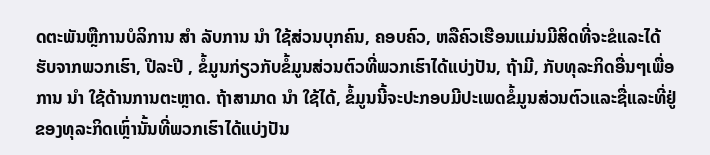ດຕະພັນຫຼືການບໍລິການ ສຳ ລັບການ ນຳ ໃຊ້ສ່ວນບຸກຄົນ, ຄອບຄົວ, ຫລືຄົວເຮືອນແມ່ນມີສິດທີ່ຈະຂໍແລະໄດ້ຮັບຈາກພວກເຮົາ, ປີລະປີ , ຂໍ້ມູນກ່ຽວກັບຂໍ້ມູນສ່ວນຕົວທີ່ພວກເຮົາໄດ້ແບ່ງປັນ, ຖ້າມີ, ກັບທຸລະກິດອື່ນໆເພື່ອການ ນຳ ໃຊ້ດ້ານການຕະຫຼາດ. ຖ້າສາມາດ ນຳ ໃຊ້ໄດ້, ຂໍ້ມູນນີ້ຈະປະກອບມີປະເພດຂໍ້ມູນສ່ວນຕົວແລະຊື່ແລະທີ່ຢູ່ຂອງທຸລະກິດເຫຼົ່ານັ້ນທີ່ພວກເຮົາໄດ້ແບ່ງປັນ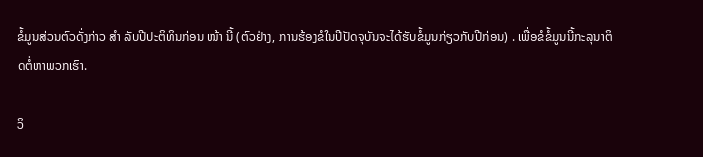ຂໍ້ມູນສ່ວນຕົວດັ່ງກ່າວ ສຳ ລັບປີປະຕິທິນກ່ອນ ໜ້າ ນີ້ (ຕົວຢ່າງ, ການຮ້ອງຂໍໃນປີປັດຈຸບັນຈະໄດ້ຮັບຂໍ້ມູນກ່ຽວກັບປີກ່ອນ) . ເພື່ອຂໍຂໍ້ມູນນີ້ກະລຸນາຕິດຕໍ່ຫາພວກເຮົາ.

ວິ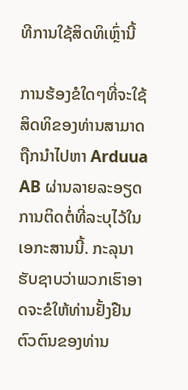ທີການໃຊ້ສິດທິເຫຼົ່ານີ້

ການຮ້ອງຂໍໃດໆທີ່ຈະໃຊ້ສິດທິຂອງທ່ານສາມາດຖືກນໍາໄປຫາ Arduua AB ຜ່ານລາຍລະອຽດການຕິດຕໍ່ທີ່ລະບຸໄວ້ໃນເອກະສານນີ້. ກະລຸນາຮັບຊາບວ່າພວກເຮົາອາດຈະຂໍໃຫ້ທ່ານຢັ້ງຢືນຕົວຕົນຂອງທ່ານ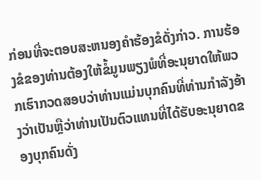ກ່ອນທີ່ຈະຕອບສະຫນອງຄໍາຮ້ອງຂໍດັ່ງກ່າວ. ການຮ້ອງຂໍຂອງທ່ານຕ້ອງໃຫ້ຂໍ້ມູນພຽງພໍທີ່ອະນຸຍາດໃຫ້ພວກເຮົາກວດສອບວ່າທ່ານແມ່ນບຸກຄົນທີ່ທ່ານກໍາລັງອ້າງວ່າເປັນຫຼືວ່າທ່ານເປັນຕົວແທນທີ່ໄດ້ຮັບອະນຸຍາດຂອງບຸກຄົນດັ່ງ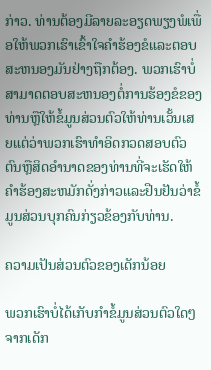ກ່າວ. ທ່ານຕ້ອງມີລາຍລະອຽດພຽງພໍເພື່ອໃຫ້ພວກເຮົາເຂົ້າໃຈຄໍາຮ້ອງຂໍແລະຕອບສະຫນອງມັນຢ່າງຖືກຕ້ອງ. ພວກເຮົາບໍ່ສາມາດຕອບສະຫນອງຕໍ່ການຮ້ອງຂໍຂອງທ່ານຫຼືໃຫ້ຂໍ້ມູນສ່ວນຕົວໃຫ້ທ່ານເວັ້ນເສຍແຕ່ວ່າພວກເຮົາທໍາອິດກວດສອບຕົວຕົນຫຼືສິດອໍານາດຂອງທ່ານທີ່ຈະເຮັດໃຫ້ຄໍາຮ້ອງສະຫມັກດັ່ງກ່າວແລະຢືນຢັນວ່າຂໍ້ມູນສ່ວນບຸກຄົນກ່ຽວຂ້ອງກັບທ່ານ.

ຄວາມເປັນສ່ວນຕົວຂອງເດັກນ້ອຍ

ພວກເຮົາບໍ່ໄດ້ເກັບກຳຂໍ້ມູນສ່ວນຕົວໃດໆຈາກເດັກ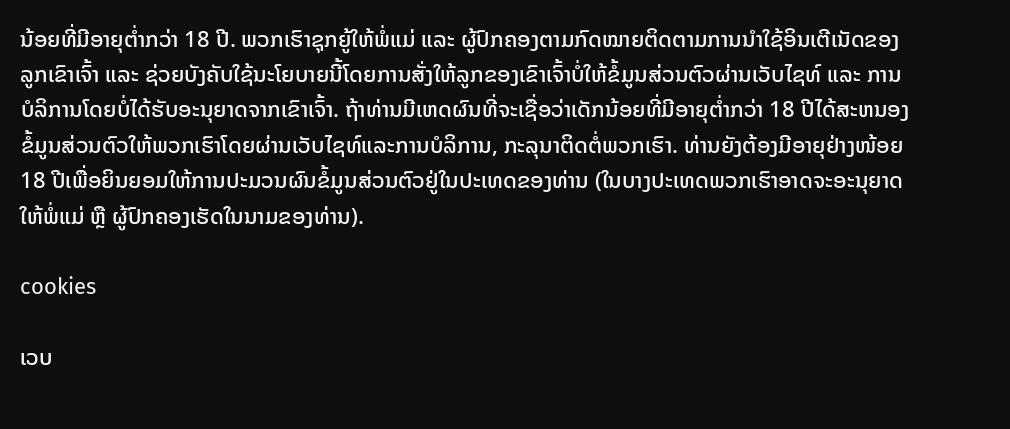ນ້ອຍທີ່ມີອາຍຸຕ່ຳກວ່າ 18 ປີ. ພວກເຮົາຊຸກຍູ້ໃຫ້ພໍ່ແມ່ ແລະ ຜູ້ປົກຄອງຕາມກົດໝາຍຕິດຕາມການນຳໃຊ້ອິນເຕີເນັດຂອງລູກເຂົາເຈົ້າ ແລະ ຊ່ວຍບັງຄັບໃຊ້ນະໂຍບາຍນີ້ໂດຍການສັ່ງໃຫ້ລູກຂອງເຂົາເຈົ້າບໍ່ໃຫ້ຂໍ້ມູນສ່ວນຕົວຜ່ານເວັບໄຊທ໌ ແລະ ການບໍລິການໂດຍບໍ່ໄດ້ຮັບອະນຸຍາດຈາກເຂົາເຈົ້າ. ຖ້າທ່ານມີເຫດຜົນທີ່ຈະເຊື່ອວ່າເດັກນ້ອຍທີ່ມີອາຍຸຕ່ຳກວ່າ 18 ປີໄດ້ສະຫນອງຂໍ້ມູນສ່ວນຕົວໃຫ້ພວກເຮົາໂດຍຜ່ານເວັບໄຊທ໌ແລະການບໍລິການ, ກະລຸນາຕິດຕໍ່ພວກເຮົາ. ທ່ານຍັງຕ້ອງມີອາຍຸຢ່າງໜ້ອຍ 18 ປີເພື່ອຍິນຍອມໃຫ້ການປະມວນຜົນຂໍ້ມູນສ່ວນຕົວຢູ່ໃນປະເທດຂອງທ່ານ (ໃນບາງປະເທດພວກເຮົາອາດຈະອະນຸຍາດໃຫ້ພໍ່ແມ່ ຫຼື ຜູ້ປົກຄອງເຮັດໃນນາມຂອງທ່ານ).

cookies

ເວບ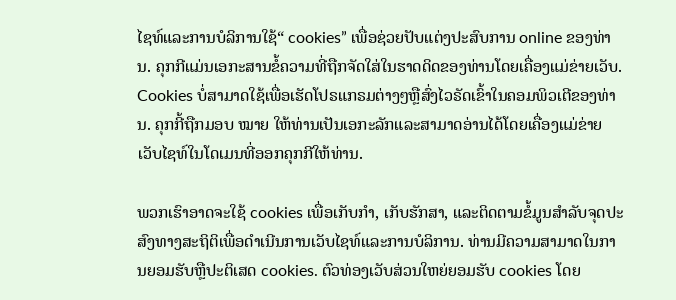ໄຊທ໌ແລະການບໍລິການໃຊ້“ cookies” ເພື່ອຊ່ວຍປັບແຕ່ງປະສົບການ online ຂອງທ່ານ. ຄຸກກີແມ່ນເອກະສານຂໍ້ຄວາມທີ່ຖືກຈັດໃສ່ໃນຮາດດິດຂອງທ່ານໂດຍເຄື່ອງແມ່ຂ່າຍເວັບ. Cookies ບໍ່ສາມາດໃຊ້ເພື່ອເຮັດໂປຣແກຣມຕ່າງໆຫຼືສົ່ງໄວຣັດເຂົ້າໃນຄອມພິວເຕີຂອງທ່ານ. ຄຸກກີ້ຖືກມອບ ໝາຍ ໃຫ້ທ່ານເປັນເອກະລັກແລະສາມາດອ່ານໄດ້ໂດຍເຄື່ອງແມ່ຂ່າຍເວັບໄຊທ໌ໃນໂດເມນທີ່ອອກຄຸກກີໃຫ້ທ່ານ.

ພວກເຮົາອາດຈະໃຊ້ cookies ເພື່ອເກັບກໍາ, ເກັບຮັກສາ, ແລະຕິດຕາມຂໍ້ມູນສໍາລັບຈຸດປະສົງທາງສະຖິຕິເພື່ອດໍາເນີນການເວັບໄຊທ໌ແລະການບໍລິການ. ທ່ານມີຄວາມສາມາດໃນການຍອມຮັບຫຼືປະຕິເສດ cookies. ຕົວທ່ອງເວັບສ່ວນໃຫຍ່ຍອມຮັບ cookies ໂດຍ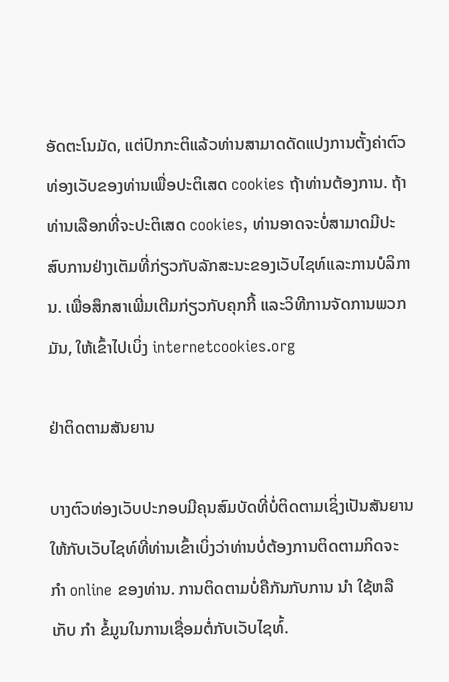ອັດຕະໂນມັດ, ແຕ່ປົກກະຕິແລ້ວທ່ານສາມາດດັດແປງການຕັ້ງຄ່າຕົວທ່ອງເວັບຂອງທ່ານເພື່ອປະຕິເສດ cookies ຖ້າທ່ານຕ້ອງການ. ຖ້າທ່ານເລືອກທີ່ຈະປະຕິເສດ cookies, ທ່ານອາດຈະບໍ່ສາມາດມີປະສົບການຢ່າງເຕັມທີ່ກ່ຽວກັບລັກສະນະຂອງເວັບໄຊທ໌ແລະການບໍລິການ. ເພື່ອສຶກສາເພີ່ມເຕີມກ່ຽວກັບຄຸກກີ້ ແລະວິທີການຈັດການພວກມັນ, ໃຫ້ເຂົ້າໄປເບິ່ງ internetcookies.org

ຢ່າຕິດຕາມສັນຍານ

ບາງຕົວທ່ອງເວັບປະກອບມີຄຸນສົມບັດທີ່ບໍ່ຕິດຕາມເຊິ່ງເປັນສັນຍານໃຫ້ກັບເວັບໄຊທ໌ທີ່ທ່ານເຂົ້າເບິ່ງວ່າທ່ານບໍ່ຕ້ອງການຕິດຕາມກິດຈະ ກຳ online ຂອງທ່ານ. ການຕິດຕາມບໍ່ຄືກັນກັບການ ນຳ ໃຊ້ຫລືເກັບ ກຳ ຂໍ້ມູນໃນການເຊື່ອມຕໍ່ກັບເວັບໄຊທ໌້.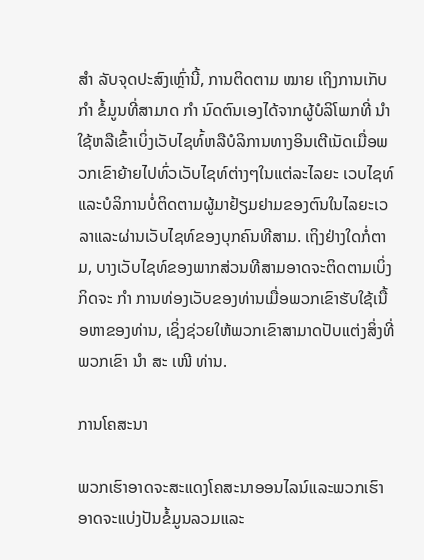ສຳ ລັບຈຸດປະສົງເຫຼົ່ານີ້, ການຕິດຕາມ ໝາຍ ເຖິງການເກັບ ກຳ ຂໍ້ມູນທີ່ສາມາດ ກຳ ນົດຕົນເອງໄດ້ຈາກຜູ້ບໍລິໂພກທີ່ ນຳ ໃຊ້ຫລືເຂົ້າເບິ່ງເວັບໄຊທ໌້ຫລືບໍລິການທາງອິນເຕີເນັດເມື່ອພວກເຂົາຍ້າຍໄປທົ່ວເວັບໄຊທ໌ຕ່າງໆໃນແຕ່ລະໄລຍະ ເວບໄຊທ໌ແລະບໍລິການບໍ່ຕິດຕາມຜູ້ມາຢ້ຽມຢາມຂອງຕົນໃນໄລຍະເວລາແລະຜ່ານເວັບໄຊທ໌ຂອງບຸກຄົນທີສາມ. ເຖິງຢ່າງໃດກໍ່ຕາມ, ບາງເວັບໄຊທ໌ຂອງພາກສ່ວນທີສາມອາດຈະຕິດຕາມເບິ່ງກິດຈະ ກຳ ການທ່ອງເວັບຂອງທ່ານເມື່ອພວກເຂົາຮັບໃຊ້ເນື້ອຫາຂອງທ່ານ, ເຊິ່ງຊ່ວຍໃຫ້ພວກເຂົາສາມາດປັບແຕ່ງສິ່ງທີ່ພວກເຂົາ ນຳ ສະ ເໜີ ທ່ານ.

ການໂຄສະນາ

ພວກເຮົາອາດຈະສະແດງໂຄສະນາອອນໄລນ໌ແລະພວກເຮົາອາດຈະແບ່ງປັນຂໍ້ມູນລວມແລະ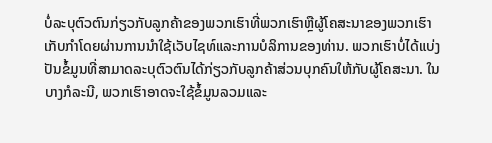ບໍ່ລະບຸຕົວຕົນກ່ຽວກັບລູກຄ້າຂອງພວກເຮົາທີ່ພວກເຮົາຫຼືຜູ້ໂຄສະນາຂອງພວກເຮົາເກັບກໍາໂດຍຜ່ານການນໍາໃຊ້ເວັບໄຊທ໌ແລະການບໍລິການຂອງທ່ານ. ພວກເຮົາບໍ່ໄດ້ແບ່ງປັນຂໍ້ມູນທີ່ສາມາດລະບຸຕົວຕົນໄດ້ກ່ຽວກັບລູກຄ້າສ່ວນບຸກຄົນໃຫ້ກັບຜູ້ໂຄສະນາ. ໃນບາງກໍລະນີ, ພວກເຮົາອາດຈະໃຊ້ຂໍ້ມູນລວມແລະ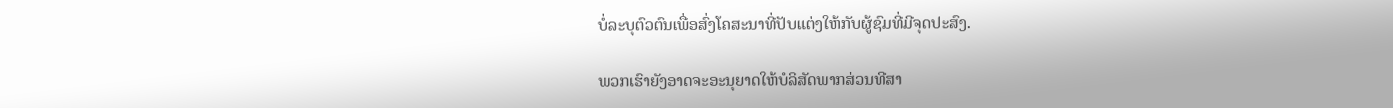ບໍ່ລະບຸຕົວຕົນເພື່ອສົ່ງໂຄສະນາທີ່ປັບແຕ່ງໃຫ້ກັບຜູ້ຊົມທີ່ມີຈຸດປະສົງ.

ພວກເຮົາຍັງອາດຈະອະນຸຍາດໃຫ້ບໍລິສັດພາກສ່ວນທີສາ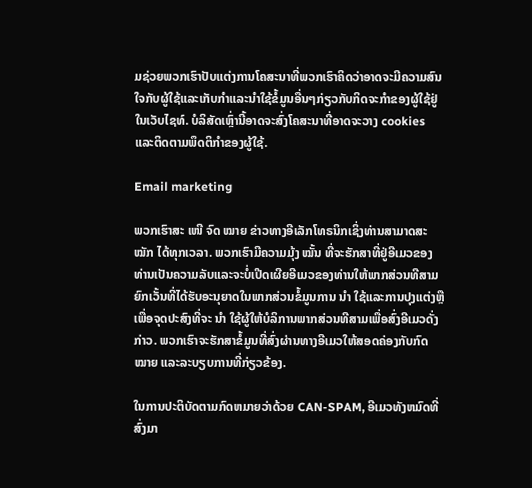ມຊ່ວຍພວກເຮົາປັບແຕ່ງການໂຄສະນາທີ່ພວກເຮົາຄິດວ່າອາດຈະມີຄວາມສົນໃຈກັບຜູ້ໃຊ້ແລະເກັບກໍາແລະນໍາໃຊ້ຂໍ້ມູນອື່ນໆກ່ຽວກັບກິດຈະກໍາຂອງຜູ້ໃຊ້ຢູ່ໃນເວັບໄຊທ໌. ບໍລິສັດເຫຼົ່ານີ້ອາດຈະສົ່ງໂຄສະນາທີ່ອາດຈະວາງ cookies ແລະຕິດຕາມພຶດຕິກໍາຂອງຜູ້ໃຊ້.

Email marketing

ພວກເຮົາສະ ເໜີ ຈົດ ໝາຍ ຂ່າວທາງອີເລັກໂທຣນິກເຊິ່ງທ່ານສາມາດສະ ໝັກ ໄດ້ທຸກເວລາ. ພວກເຮົາມີຄວາມມຸ້ງ ໝັ້ນ ທີ່ຈະຮັກສາທີ່ຢູ່ອີເມວຂອງທ່ານເປັນຄວາມລັບແລະຈະບໍ່ເປີດເຜີຍອີເມວຂອງທ່ານໃຫ້ພາກສ່ວນທີສາມຍົກເວັ້ນທີ່ໄດ້ຮັບອະນຸຍາດໃນພາກສ່ວນຂໍ້ມູນການ ນຳ ໃຊ້ແລະການປຸງແຕ່ງຫຼືເພື່ອຈຸດປະສົງທີ່ຈະ ນຳ ໃຊ້ຜູ້ໃຫ້ບໍລິການພາກສ່ວນທີສາມເພື່ອສົ່ງອີເມວດັ່ງກ່າວ. ພວກເຮົາຈະຮັກສາຂໍ້ມູນທີ່ສົ່ງຜ່ານທາງອີເມວໃຫ້ສອດຄ່ອງກັບກົດ ໝາຍ ແລະລະບຽບການທີ່ກ່ຽວຂ້ອງ.

ໃນການປະຕິບັດຕາມກົດຫມາຍວ່າດ້ວຍ CAN-SPAM, ອີເມວທັງຫມົດທີ່ສົ່ງມາ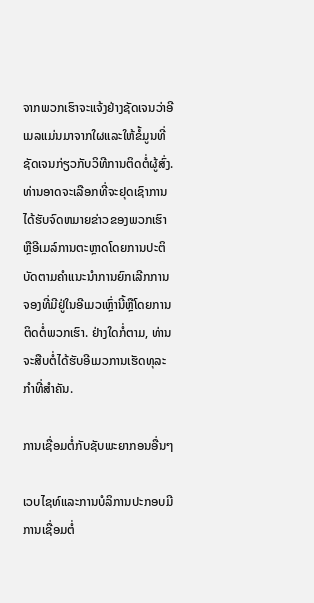ຈາກພວກເຮົາຈະແຈ້ງຢ່າງຊັດເຈນວ່າອີເມລແມ່ນມາຈາກໃຜແລະໃຫ້ຂໍ້ມູນທີ່ຊັດເຈນກ່ຽວກັບວິທີການຕິດຕໍ່ຜູ້ສົ່ງ. ທ່ານອາດຈະເລືອກທີ່ຈະຢຸດເຊົາການໄດ້ຮັບຈົດຫມາຍຂ່າວຂອງພວກເຮົາຫຼືອີເມລ໌ການຕະຫຼາດໂດຍການປະຕິບັດຕາມຄໍາແນະນໍາການຍົກເລີກການຈອງທີ່ມີຢູ່ໃນອີເມວເຫຼົ່ານີ້ຫຼືໂດຍການຕິດຕໍ່ພວກເຮົາ. ຢ່າງໃດກໍ່ຕາມ, ທ່ານຈະສືບຕໍ່ໄດ້ຮັບອີເມວການເຮັດທຸລະກໍາທີ່ສໍາຄັນ.

ການເຊື່ອມຕໍ່ກັບຊັບພະຍາກອນອື່ນໆ

ເວບໄຊທ໌ແລະການບໍລິການປະກອບມີການເຊື່ອມຕໍ່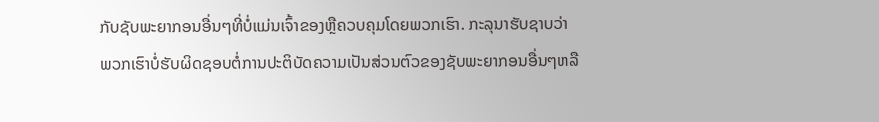ກັບຊັບພະຍາກອນອື່ນໆທີ່ບໍ່ແມ່ນເຈົ້າຂອງຫຼືຄວບຄຸມໂດຍພວກເຮົາ. ກະລຸນາຮັບຊາບວ່າພວກເຮົາບໍ່ຮັບຜິດຊອບຕໍ່ການປະຕິບັດຄວາມເປັນສ່ວນຕົວຂອງຊັບພະຍາກອນອື່ນໆຫລື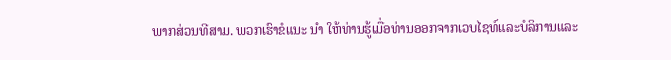ພາກສ່ວນທີສາມ. ພວກເຮົາຂໍແນະ ນຳ ໃຫ້ທ່ານຮູ້ເມື່ອທ່ານອອກຈາກເວບໄຊທ໌ແລະບໍລິການແລະ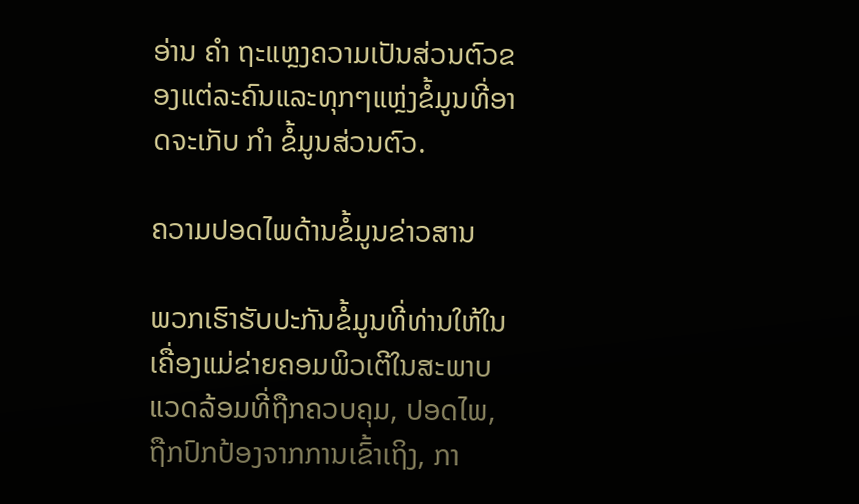ອ່ານ ຄຳ ຖະແຫຼງຄວາມເປັນສ່ວນຕົວຂອງແຕ່ລະຄົນແລະທຸກໆແຫຼ່ງຂໍ້ມູນທີ່ອາດຈະເກັບ ກຳ ຂໍ້ມູນສ່ວນຕົວ.

ຄວາມປອດໄພດ້ານຂໍ້ມູນຂ່າວສານ

ພວກເຮົາຮັບປະກັນຂໍ້ມູນທີ່ທ່ານໃຫ້ໃນເຄື່ອງແມ່ຂ່າຍຄອມພິວເຕີໃນສະພາບແວດລ້ອມທີ່ຖືກຄວບຄຸມ, ປອດໄພ, ຖືກປົກປ້ອງຈາກການເຂົ້າເຖິງ, ກາ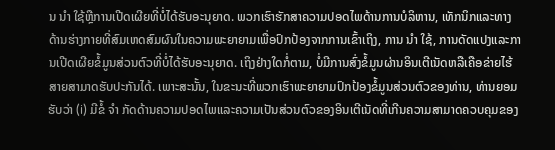ນ ນຳ ໃຊ້ຫຼືການເປີດເຜີຍທີ່ບໍ່ໄດ້ຮັບອະນຸຍາດ. ພວກເຮົາຮັກສາຄວາມປອດໄພດ້ານການບໍລິຫານ, ເທັກນິກແລະທາງດ້ານຮ່າງກາຍທີ່ສົມເຫດສົມຜົນໃນຄວາມພະຍາຍາມເພື່ອປົກປ້ອງຈາກການເຂົ້າເຖິງ, ການ ນຳ ໃຊ້, ການດັດແປງແລະການເປີດເຜີຍຂໍ້ມູນສ່ວນຕົວທີ່ບໍ່ໄດ້ຮັບອະນຸຍາດ. ເຖິງຢ່າງໃດກໍ່ຕາມ, ບໍ່ມີການສົ່ງຂໍ້ມູນຜ່ານອິນເຕີເນັດຫລືເຄືອຂ່າຍໄຮ້ສາຍສາມາດຮັບປະກັນໄດ້. ເພາະສະນັ້ນ, ໃນຂະນະທີ່ພວກເຮົາພະຍາຍາມປົກປ້ອງຂໍ້ມູນສ່ວນຕົວຂອງທ່ານ, ທ່ານຍອມຮັບວ່າ (i) ມີຂໍ້ ຈຳ ກັດດ້ານຄວາມປອດໄພແລະຄວາມເປັນສ່ວນຕົວຂອງອິນເຕີເນັດທີ່ເກີນຄວາມສາມາດຄວບຄຸມຂອງ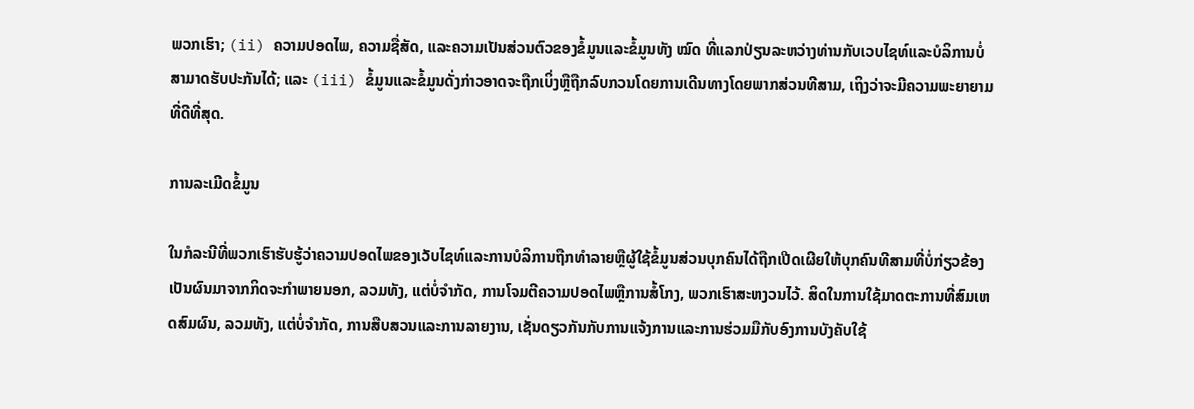ພວກເຮົາ; (ii) ຄວາມປອດໄພ, ຄວາມຊື່ສັດ, ແລະຄວາມເປັນສ່ວນຕົວຂອງຂໍ້ມູນແລະຂໍ້ມູນທັງ ໝົດ ທີ່ແລກປ່ຽນລະຫວ່າງທ່ານກັບເວບໄຊທ໌ແລະບໍລິການບໍ່ສາມາດຮັບປະກັນໄດ້; ແລະ (iii) ຂໍ້ມູນແລະຂໍ້ມູນດັ່ງກ່າວອາດຈະຖືກເບິ່ງຫຼືຖືກລົບກວນໂດຍການເດີນທາງໂດຍພາກສ່ວນທີສາມ, ເຖິງວ່າຈະມີຄວາມພະຍາຍາມທີ່ດີທີ່ສຸດ.

ການລະເມີດຂໍ້ມູນ

ໃນກໍລະນີທີ່ພວກເຮົາຮັບຮູ້ວ່າຄວາມປອດໄພຂອງເວັບໄຊທ໌ແລະການບໍລິການຖືກທໍາລາຍຫຼືຜູ້ໃຊ້ຂໍ້ມູນສ່ວນບຸກຄົນໄດ້ຖືກເປີດເຜີຍໃຫ້ບຸກຄົນທີສາມທີ່ບໍ່ກ່ຽວຂ້ອງເປັນຜົນມາຈາກກິດຈະກໍາພາຍນອກ, ລວມທັງ, ແຕ່ບໍ່ຈໍາກັດ, ການໂຈມຕີຄວາມປອດໄພຫຼືການສໍ້ໂກງ, ພວກເຮົາສະຫງວນໄວ້. ສິດໃນການໃຊ້ມາດຕະການທີ່ສົມເຫດສົມຜົນ, ລວມທັງ, ແຕ່ບໍ່ຈໍາກັດ, ການສືບສວນແລະການລາຍງານ, ເຊັ່ນດຽວກັນກັບການແຈ້ງການແລະການຮ່ວມມືກັບອົງການບັງຄັບໃຊ້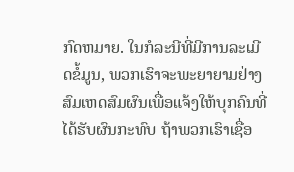ກົດຫມາຍ. ໃນກໍລະນີທີ່ມີການລະເມີດຂໍ້ມູນ, ພວກເຮົາຈະພະຍາຍາມຢ່າງສົມເຫດສົມຜົນເພື່ອແຈ້ງໃຫ້ບຸກຄົນທີ່ໄດ້ຮັບຜົນກະທົບ ຖ້າພວກເຮົາເຊື່ອ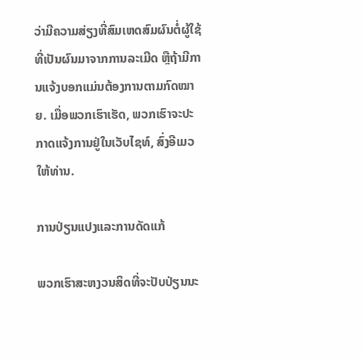ວ່າມີຄວາມສ່ຽງທີ່ສົມເຫດສົມຜົນຕໍ່ຜູ້ໃຊ້ທີ່ເປັນຜົນມາຈາກການລະເມີດ ຫຼືຖ້າມີການແຈ້ງບອກແມ່ນຕ້ອງການຕາມກົດໝາຍ. ເມື່ອພວກເຮົາເຮັດ, ພວກເຮົາຈະປະກາດແຈ້ງການຢູ່ໃນເວັບໄຊທ໌, ສົ່ງອີເມວໃຫ້ທ່ານ.

ການປ່ຽນແປງແລະການດັດແກ້

ພວກເຮົາສະຫງວນສິດທີ່ຈະປັບປ່ຽນນະ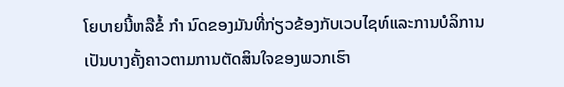ໂຍບາຍນີ້ຫລືຂໍ້ ກຳ ນົດຂອງມັນທີ່ກ່ຽວຂ້ອງກັບເວບໄຊທ໌ແລະການບໍລິການເປັນບາງຄັ້ງຄາວຕາມການຕັດສິນໃຈຂອງພວກເຮົາ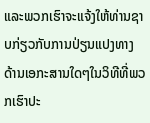ແລະພວກເຮົາຈະແຈ້ງໃຫ້ທ່ານຊາບກ່ຽວກັບການປ່ຽນແປງທາງດ້ານເອກະສານໃດໆໃນວິທີທີ່ພວກເຮົາປະ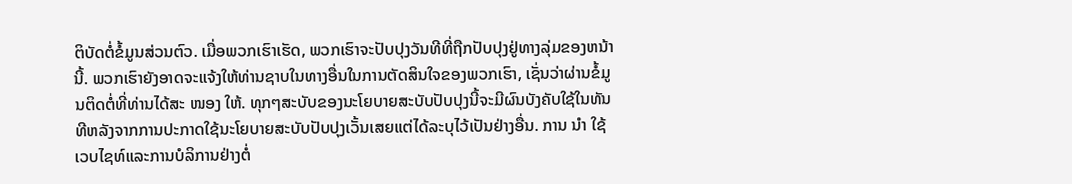ຕິບັດຕໍ່ຂໍ້ມູນສ່ວນຕົວ. ເມື່ອພວກເຮົາເຮັດ, ພວກເຮົາຈະປັບປຸງວັນທີທີ່ຖືກປັບປຸງຢູ່ທາງລຸ່ມຂອງຫນ້ານີ້. ພວກເຮົາຍັງອາດຈະແຈ້ງໃຫ້ທ່ານຊາບໃນທາງອື່ນໃນການຕັດສິນໃຈຂອງພວກເຮົາ, ເຊັ່ນວ່າຜ່ານຂໍ້ມູນຕິດຕໍ່ທີ່ທ່ານໄດ້ສະ ໜອງ ໃຫ້. ທຸກໆສະບັບຂອງນະໂຍບາຍສະບັບປັບປຸງນີ້ຈະມີຜົນບັງຄັບໃຊ້ໃນທັນທີຫລັງຈາກການປະກາດໃຊ້ນະໂຍບາຍສະບັບປັບປຸງເວັ້ນເສຍແຕ່ໄດ້ລະບຸໄວ້ເປັນຢ່າງອື່ນ. ການ ນຳ ໃຊ້ເວບໄຊທ໌ແລະການບໍລິການຢ່າງຕໍ່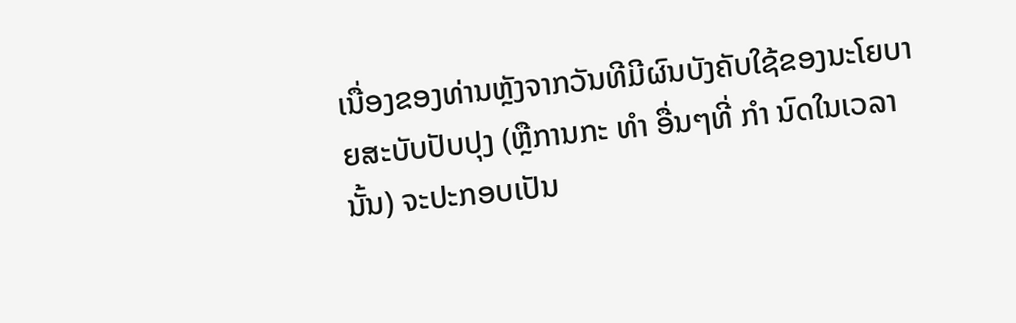ເນື່ອງຂອງທ່ານຫຼັງຈາກວັນທີມີຜົນບັງຄັບໃຊ້ຂອງນະໂຍບາຍສະບັບປັບປຸງ (ຫຼືການກະ ທຳ ອື່ນໆທີ່ ກຳ ນົດໃນເວລານັ້ນ) ຈະປະກອບເປັນ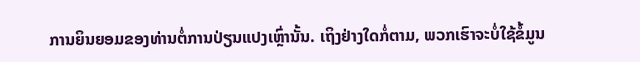ການຍິນຍອມຂອງທ່ານຕໍ່ການປ່ຽນແປງເຫຼົ່ານັ້ນ. ເຖິງຢ່າງໃດກໍ່ຕາມ, ພວກເຮົາຈະບໍ່ໃຊ້ຂໍ້ມູນ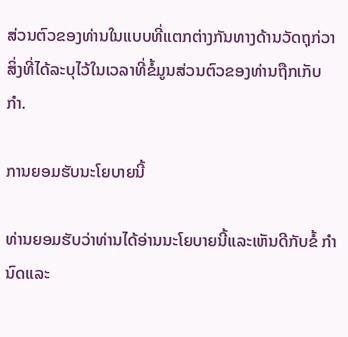ສ່ວນຕົວຂອງທ່ານໃນແບບທີ່ແຕກຕ່າງກັນທາງດ້ານວັດຖຸກ່ວາສິ່ງທີ່ໄດ້ລະບຸໄວ້ໃນເວລາທີ່ຂໍ້ມູນສ່ວນຕົວຂອງທ່ານຖືກເກັບ ກຳ.

ການຍອມຮັບນະໂຍບາຍນີ້

ທ່ານຍອມຮັບວ່າທ່ານໄດ້ອ່ານນະໂຍບາຍນີ້ແລະເຫັນດີກັບຂໍ້ ກຳ ນົດແລະ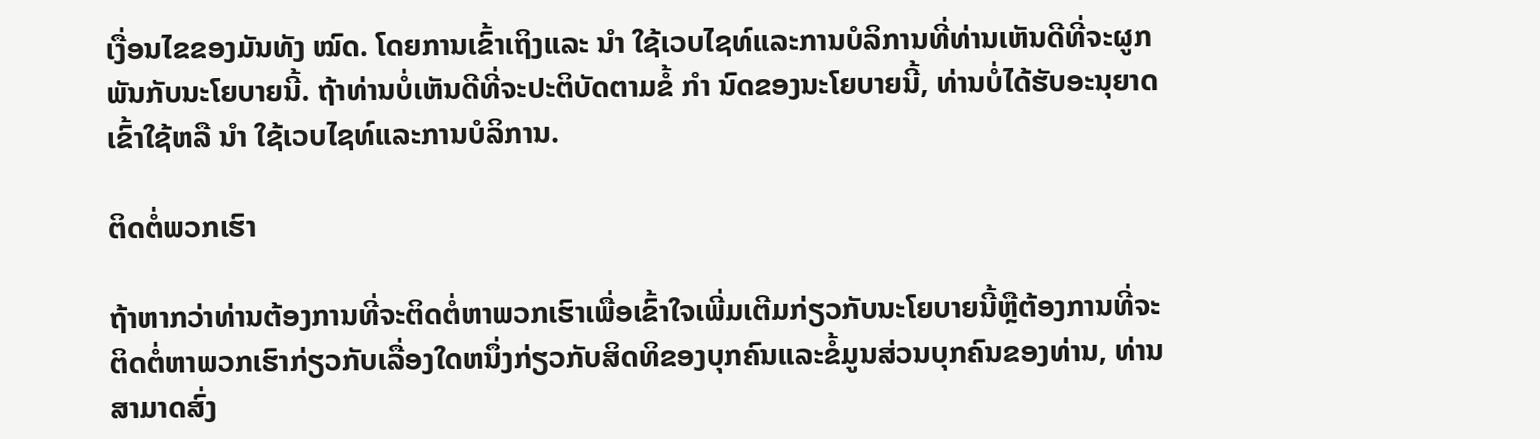ເງື່ອນໄຂຂອງມັນທັງ ໝົດ. ໂດຍການເຂົ້າເຖິງແລະ ນຳ ໃຊ້ເວບໄຊທ໌ແລະການບໍລິການທີ່ທ່ານເຫັນດີທີ່ຈະຜູກພັນກັບນະໂຍບາຍນີ້. ຖ້າທ່ານບໍ່ເຫັນດີທີ່ຈະປະຕິບັດຕາມຂໍ້ ກຳ ນົດຂອງນະໂຍບາຍນີ້, ທ່ານບໍ່ໄດ້ຮັບອະນຸຍາດເຂົ້າໃຊ້ຫລື ນຳ ໃຊ້ເວບໄຊທ໌ແລະການບໍລິການ.

ຕິດຕໍ່ພວກເຮົາ

ຖ້າຫາກວ່າທ່ານຕ້ອງການທີ່ຈະຕິດຕໍ່ຫາພວກເຮົາເພື່ອເຂົ້າໃຈເພີ່ມເຕີມກ່ຽວກັບນະໂຍບາຍນີ້ຫຼືຕ້ອງການທີ່ຈະຕິດຕໍ່ຫາພວກເຮົາກ່ຽວກັບເລື່ອງໃດຫນຶ່ງກ່ຽວກັບສິດທິຂອງບຸກຄົນແລະຂໍ້ມູນສ່ວນບຸກຄົນຂອງທ່ານ, ທ່ານສາມາດສົ່ງ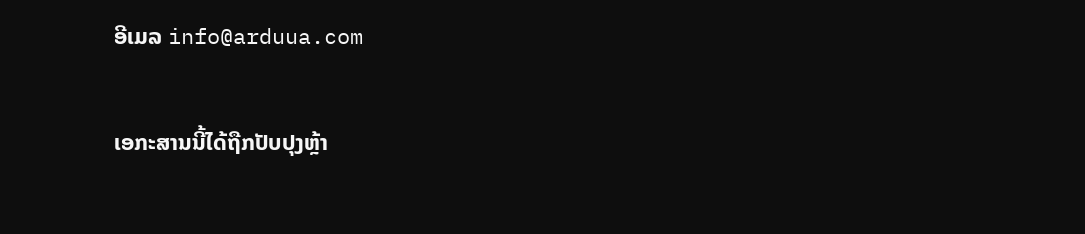ອີເມລ info@arduua.com

ເອກະສານນີ້ໄດ້ຖືກປັບປຸງຫຼ້າ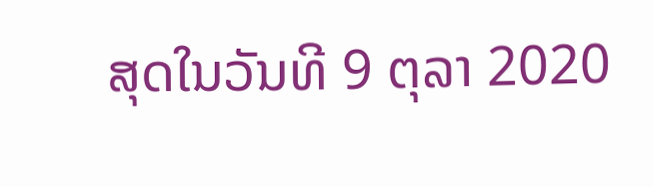ສຸດໃນວັນທີ 9 ຕຸລາ 2020